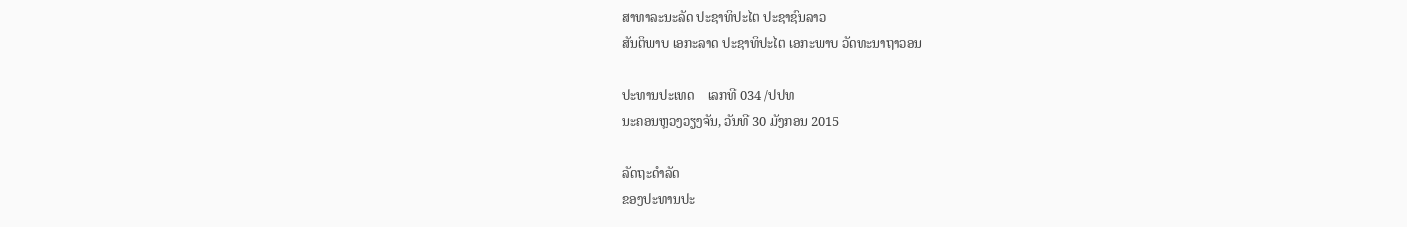ສາທາລະນະລັດ ປະຊາທິປະໄຕ ປະຊາຊົນລາວ
ສັນຕິພາບ ເອກະລາດ ປະຊາທິປະໄຕ ເອກະພາບ ວັດທະນາຖາວອນ

ປະທານປະເທດ    ເລກທີ 034 /ປປທ
ນະຄອນຫຼວງວຽງຈັນ, ວັນທີ 30 ມັງກອນ 2015

ລັດຖະດໍາລັດ
ຂອງປະທານປະ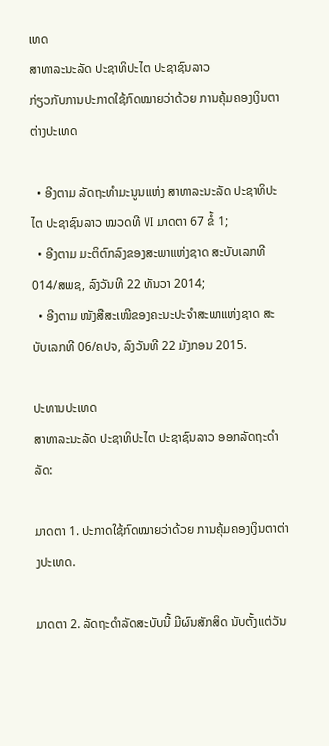ເທດ
ສາທາລະນະລັດ ປະຊາທິປະໄຕ ປະຊາຊົນລາວ
ກ່ຽວກັບການປະກາດໃຊ້ກົດໝາຍວ່າດ້ວຍ ການຄຸ້ມຄອງເງິນຕາຕ່າງປະເທດ

  • ອີງຕາມ ລັດຖະທໍາມະນູນແຫ່ງ ສາທາລະນະລັດ ປະຊາທິປະໄຕ ປະຊາຊົນລາວ ໝວດທີ VI ມາດຕາ 67 ຂໍ້ 1;
  • ອີງຕາມ ມະຕິຕົກລົງຂອງສະພາແຫ່ງຊາດ ສະບັບເລກທີ 014/ສພຊ, ລົງວັນທີ 22 ທັນວາ 2014;
  • ອີງຕາມ ໜັງສືສະເໜີຂອງຄະນະປະຈໍາສະພາແຫ່ງຊາດ ສະບັບເລກທີ 06/ຄປຈ, ລົງວັນທີ 22 ມັງກອນ 2015.

ປະທານປະເທດ
ສາທາລະນະລັດ ປະຊາທິປະໄຕ ປະຊາຊົນລາວ ອອກລັດຖະດໍາລັດ:

ມາດຕາ 1. ປະກາດໃຊ້ກົດໝາຍວ່າດ້ວຍ ການຄຸ້ມຄອງເງິນຕາຕ່າງປະເທດ.

ມາດຕາ 2. ລັດຖະດໍາລັດສະບັບນີ້ ມີຜົນສັກສິດ ນັບຕັ້ງແຕ່ວັນ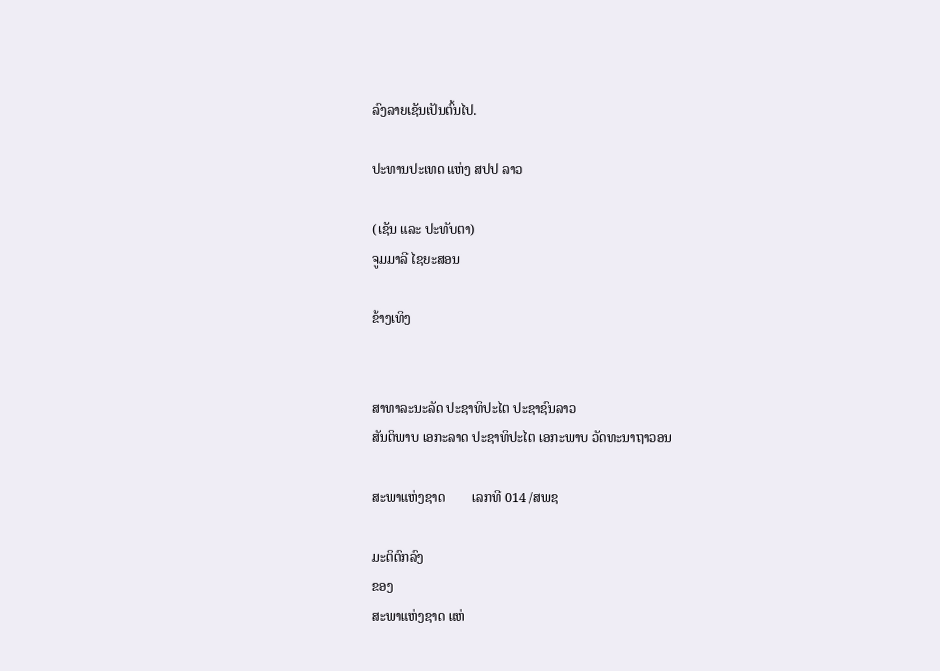ລົງລາຍເຊັນເປັນຕົ້ນໄປ.

ປະທານປະເທດ ແຫ່ງ ສປປ ລາວ

(ເຊັນ ແລະ ປະທັບຕາ)
ຈູມມາລີ ໄຊຍະສອນ

ຂ້າງເທິງ


ສາທາລະນະລັດ ປະຊາທິປະໄຕ ປະຊາຊົນລາວ
ສັນຕິພາບ ເອກະລາດ ປະຊາທິປະໄຕ ເອກະພາບ ວັດທະນາຖາວອນ

ສະພາແຫ່ງຊາດ        ເລກທີ 014 /ສພຊ

ມະຕິຕົກລົງ
ຂອງ
ສະພາແຫ່ງຊາດ ແຫ່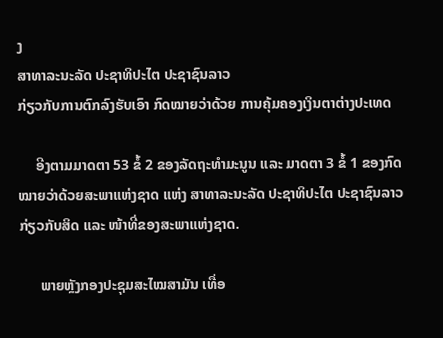ງ
ສາທາລະນະລັດ ປະຊາທິປະໄຕ ປະຊາຊົນລາວ
ກ່ຽວກັບການຕົກລົງຮັບເອົາ ກົດໝາຍວ່າດ້ວຍ ການຄຸ້ມຄອງເງິນຕາຕ່າງປະເທດ

     ອີງຕາມມາດຕາ 53 ຂໍ້ 2 ຂອງລັດຖະທໍາມະນູນ ແລະ ມາດຕາ 3 ຂໍ້ 1 ຂອງກົດໝາຍວ່າດ້ວຍສະພາແຫ່ງຊາດ ແຫ່ງ ສາທາລະນະລັດ ປະຊາທິປະໄຕ ປະຊາຊົນລາວ ກ່ຽວກັບສິດ ແລະ ໜ້າທີ່ຂອງສະພາແຫ່ງຊາດ.

      ພາຍຫຼັງກອງປະຊຸມສະໄໝສາມັນ ເທື່ອ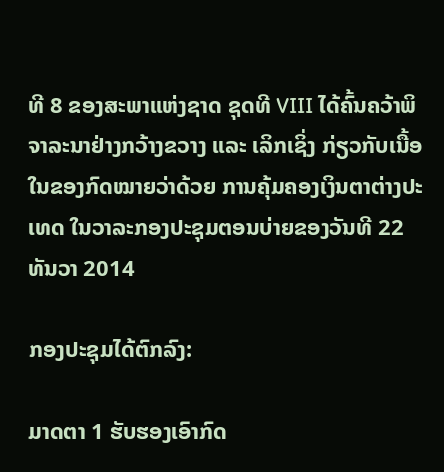ທີ 8 ຂອງສະພາແຫ່ງຊາດ ຊຸດທີ VIII ໄດ້ຄົ້ນຄວ້າພິຈາລະນາຢ່າງກວ້າງຂວາງ ແລະ ເລິກເຊິ່ງ ກ່ຽວກັບເນື້ອໃນຂອງກົດໝາຍວ່າດ້ວຍ ການຄຸ້ມຄອງເງິນຕາຕ່າງປະເທດ ໃນວາລະກອງປະຊຸມຕອນບ່າຍຂອງວັນທີ 22 ທັນວາ 2014

ກອງປະຊຸມໄດ້ຕົກລົງ:

ມາດຕາ 1 ຮັບຮອງເອົາກົດ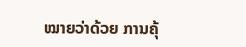ໝາຍວ່າດ້ວຍ ການຄຸ້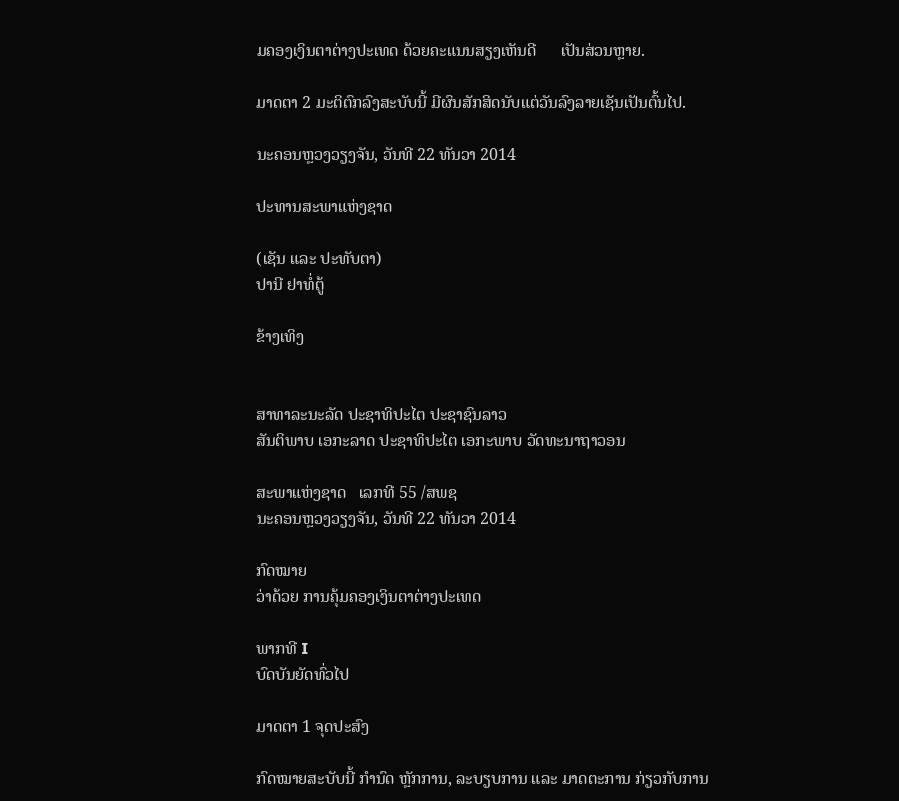ມຄອງເງິນຕາຕ່າງປະເທດ ດ້ວຍຄະແນນສຽງເຫັນດີ      ເປັນສ່ວນຫຼາຍ.

ມາດຕາ 2 ມະຕິຕົກລົງສະບັບນີ້ ມີຜົນສັກສິດນັບແຕ່ວັນລົງລາຍເຊັນເປັນຕົ້ນໄປ.

ນະຄອນຫຼວງວຽງຈັນ, ວັນທີ 22 ທັນວາ 2014

ປະທານສະພາແຫ່ງຊາດ

(ເຊັນ ແລະ ປະທັບຕາ)
ປານີ ຢາທໍ່ຕູ້

ຂ້າງເທິງ


ສາທາລະນະລັດ ປະຊາທິປະໄຕ ປະຊາຊົນລາວ
ສັນຕິພາບ ເອກະລາດ ປະຊາທິປະໄຕ ເອກະພາບ ວັດທະນາຖາວອນ

ສະພາແຫ່ງຊາດ   ເລກທີ 55 /ສພຊ
ນະຄອນຫຼວງວຽງຈັນ, ວັນທີ 22 ທັນວາ 2014

ກົດໝາຍ
ວ່າດ້ວຍ ການຄຸ້ມຄອງເງິນຕາຕ່າງປະເທດ

ພາກທີ I
ບົດບັນຍັດທົ່ວໄປ

ມາດຕາ 1 ຈຸດປະສົງ

ກົດໝາຍສະບັບນີ້ ກໍານົດ ຫຼັກການ, ລະບຽບການ ແລະ ມາດຕະການ ກ່ຽວກັບການ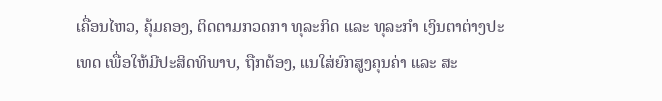ເຄື່ອນໄຫວ, ຄຸ້ມຄອງ, ຕິດຕາມກວດກາ ທຸລະກິດ ແລະ ທຸລະກໍາ ເງິນຕາຕ່າງປະເທດ ເພື່ອໃຫ້ມີປະສິດທິພາບ, ຖືກຕ້ອງ, ແນໃສ່ຍົກສູງຄຸນຄ່າ ແລະ ສະ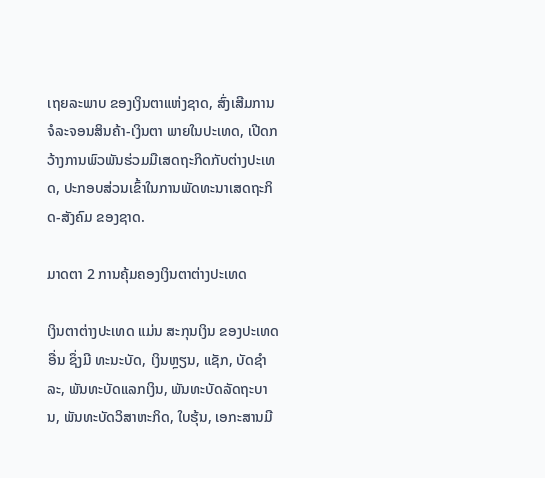ເຖຍລະພາບ ຂອງເງິນຕາແຫ່ງຊາດ, ສົ່ງເສີມການຈໍລະຈອນສິນຄ້າ-ເງິນຕາ ພາຍໃນປະເທດ, ເປີດກວ້າງການພົວພັນຮ່ວມມືເສດຖະກິດກັບຕ່າງປະເທດ, ປະກອບສ່ວນເຂົ້າໃນການພັດທະນາເສດຖະກິດ-ສັງຄົມ ຂອງຊາດ.

ມາດຕາ 2 ການຄຸ້ມຄອງເງິນຕາຕ່າງປະເທດ

ເງິນຕາຕ່າງປະເທດ ແມ່ນ ສະກຸນເງິນ ຂອງປະເທດອື່ນ ຊຶ່ງມີ ທະນະບັດ, ເງິນຫຼຽນ, ແຊັກ, ບັດຊໍາລະ, ພັນທະບັດແລກເງິນ, ພັນທະບັດລັດຖະບານ, ພັນທະບັດວິສາຫະກິດ, ໃບຮຸ້ນ, ເອກະສານມີ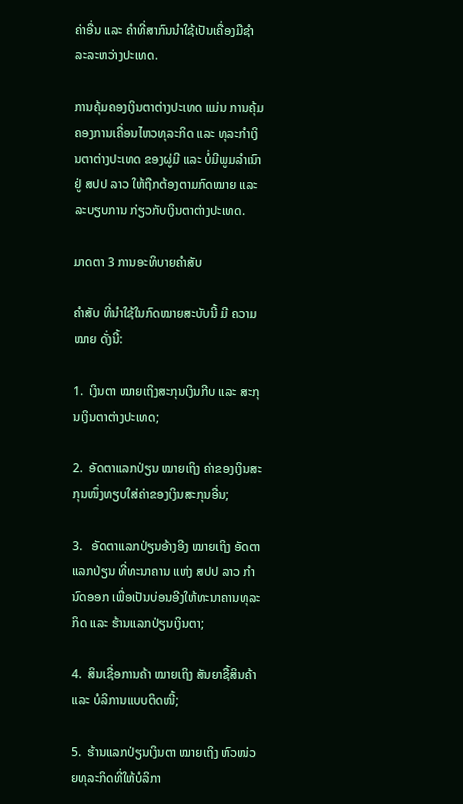ຄ່າອື່ນ ແລະ ຄໍາທີ່ສາກົນນໍາໃຊ້ເປັນເຄື່ອງມືຊໍາລະລະຫວ່າງປະເທດ.

ການຄຸ້ມຄອງເງິນຕາຕ່າງປະເທດ ແມ່ນ ການຄຸ້ມຄອງການເຄື່ອນໄຫວທຸລະກິດ ແລະ ທຸລະກໍາເງິນຕາຕ່າງປະເທດ ຂອງຜູ່ມີ ແລະ ບໍ່ມີພູມລໍາເນົາ ຢູ່ ສປປ ລາວ ໃຫ້ຖືກຕ້ອງຕາມກົດໝາຍ ແລະ ລະບຽບການ ກ່ຽວກັບເງິນຕາຕ່າງປະເທດ.

ມາດຕາ 3 ການອະທິບາຍຄໍາສັບ

ຄໍາສັບ ທີ່ນໍາໃຊ້ໃນກົດໝາຍສະບັບນີ້ ມີ ຄວາມໝາຍ ດັ່ງນີ້:

1.  ເງິນຕາ ໝາຍເຖິງສະກຸນເງິນກີບ ແລະ ສະກຸນເງິນຕາຕ່າງປະເທດ;

2.  ອັດຕາແລກປ່ຽນ ໝາຍເຖິງ ຄ່າຂອງເງິນສະກຸນໜຶ່ງທຽບໃສ່ຄ່າຂອງເງິນສະກຸນອື່ນ;

3.   ອັດຕາແລກປ່ຽນອ້າງອີງ ໝາຍເຖິງ ອັດຕາແລກປ່ຽນ ທີ່ທະນາຄານ ແຫ່ງ ສປປ ລາວ ກໍານົດອອກ ເພື່ອເປັນບ່ອນອີງໃຫ້ທະນາຄານທຸລະກິດ ແລະ ຮ້ານແລກປ່ຽນເງິນຕາ;

4.  ສິນເຊື່ອການຄ້າ ໝາຍເຖິງ ສັນຍາຊື້ສິນຄ້າ ແລະ ບໍລິການແບບຕິດໜີ້;

5.  ຮ້ານແລກປ່ຽນເງິນຕາ ໝາຍເຖິງ ຫົວໜ່ວຍທຸລະກິດທີ່ໃຫ້ບໍລິກາ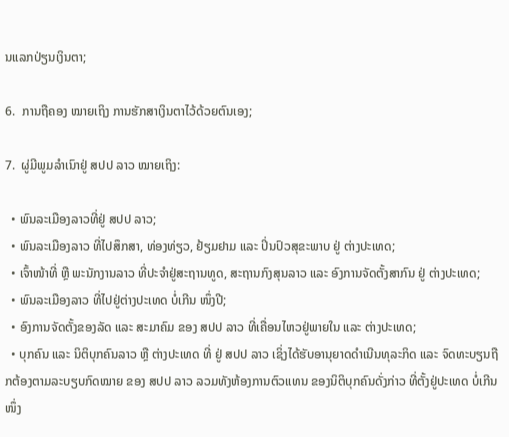ນແລກປ່ຽນເງິນຕາ;

6.  ການຖືຄອງ ໝາຍເຖິງ ການຮັກສາເງິນຕາໄວ້ດ້ວຍຕົນເອງ;

7.  ຜູ່ມີພູມລໍາເນົາຢູ່ ສປປ ລາວ ໝາຍເຖິງ:

  • ພົນລະເມືອງລາວທີ່ຢູ່ ສປປ ລາວ;
  • ພົນລະເມືອງລາວ ທີ່ໄປສຶກສາ, ທ່ອງທ່ຽວ, ຢ້ຽມຢາມ ແລະ ປິ່ນປົວສຸຂະພາບ ຢູ່ ຕ່າງປະເທດ;
  • ເຈົ້າໜ້າທີ່ ຫຼື ພະນັກງານລາວ ທີ່ປະຈໍາຢູ່ສະຖານທູດ, ສະຖານກົງສຸນລາວ ແລະ ອົງການຈັດຕັ້ງສາກົນ ຢູ່ ຕ່າງປະເທດ;
  • ພົນລະເມືອງລາວ ທີ່ໄປຢູ່ຕ່າງປະເທດ ບໍ່ເກີນ ໜຶ່ງປີ;
  • ອົງການຈັດຕັ້ງຂອງລັດ ແລະ ສະມາຄົມ ຂອງ ສປປ ລາວ ທີ່ເຄື່ອນໄຫວຢູ່ພາຍໃນ ແລະ ຕ່າງປະເທດ;
  • ບຸກຄົນ ແລະ ນິຕິບຸກຄົນລາວ ຫຼື ຕ່າງປະເທດ ທີ່ ຢູ່ ສປປ ລາວ ເຊິ່ງໄດ້ຮັບອານຸຍາດດໍາເນີນທຸລະກິດ ແລະ ຈົດທະບຽນຖືກຕ້ອງຕາມລະບຽບກົດໝາຍ ຂອງ ສປປ ລາວ ລວມທັງຫ້ອງການຕົວແທນ ຂອງນິຕິບຸກຄົນດັ່ງກ່າວ ທີ່ຕັ້ງຢູ່ປະເທດ ບໍ່ເກີນ ໜຶ່ງ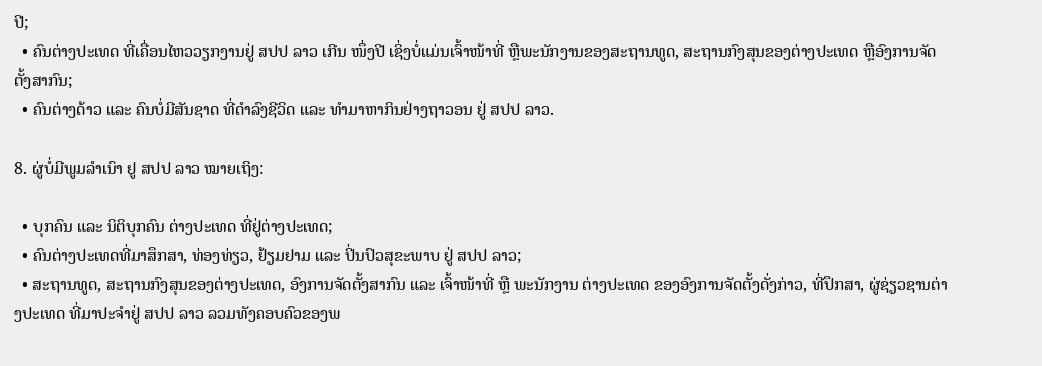ປີ;
  • ຄົນຕ່າງປະເທດ ທີ່ເຄື່ອນໄຫວວຽກງານຢູ່ ສປປ ລາວ ເກີນ ໜຶ່ງປີ ເຊິ່ງບໍ່ແມ່ນເຈົ້າໜ້າທີ່ ຫຼືພະນັກງານຂອງສະຖານທູດ, ສະຖານກົງສຸນຂອງຕ່າງປະເທດ ຫຼືອົງການຈັດຕັ້ງສາກົນ;
  • ຄົນຕ່າງດ້າວ ແລະ ຄົນບໍ່ມີສັນຊາດ ທີ່ດໍາລົງຊີວິດ ແລະ ທໍາມາຫາກິນຢ່າງຖາວອນ ຢູ່ ສປປ ລາວ.

8. ຜູ່ບໍ່ມີພູມລໍາເນົາ ຢູ ສປປ ລາວ ໝາຍເຖິງ:

  • ບຸກຄົນ ແລະ ນິຕິບຸກຄົນ ຕ່າງປະເທດ ທີ່ຢູ່ຕ່າງປະເທດ;
  • ຄົນຕ່າງປະເທດທີ່ມາສຶກສາ, ທ່ອງທ່ຽວ, ຢ້ຽມຢາມ ແລະ ປິ່ນປົວສຸຂະພາບ ຢູ່ ສປປ ລາວ;
  • ສະຖານທູດ, ສະຖານກົງສຸນຂອງຕ່າງປະເທດ, ອົງການຈັດຕັ້ງສາກົນ ແລະ ເຈົ້າໜ້າທີ່ ຫຼື ພະນັກງານ ຕ່າງປະເທດ ຂອງອົງການຈັດຕັ້ງດັ່ງກ່າວ, ທີ່ປຶກສາ, ຜູ່ຊ່ຽວຊານຕ່າງປະເທດ ທີ່ມາປະຈໍາຢູ່ ສປປ ລາວ ລວມທັງຄອບຄົວຂອງພ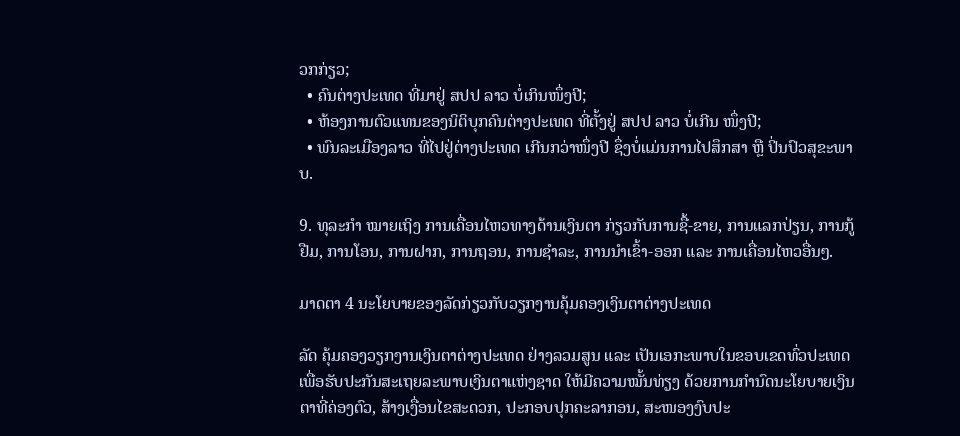ວກກ່ຽວ;
  • ຄົນຕ່າງປະເທດ ທີ່ມາຢູ່ ສປປ ລາວ ບໍ່ເກິນໜຶ່ງປີ;
  • ຫ້ອງການຕົວແທນຂອງນິຕິບຸກຄົນຕ່າງປະເທດ ທີ່ຕັ້ງຢູ່ ສປປ ລາວ ບໍ່ເກີນ ໜຶ່ງປີ;
  • ພົນລະເມືອງລາວ ທີ່ໄປຢູ່ຕ່າງປະເທດ ເກີນກວ່າໜຶ່ງປີ ຊຶ່ງບໍ່ແມ່ນການໄປສຶກສາ ຫຼື ປິ່ນປົວສຸຂະພາບ.

9. ທຸລະກໍາ ໝາຍເຖິງ ການເຄື່ອນໄຫວທາງດ້ານເງິນຕາ ກ່ຽວກັບການຊື້-ຂາຍ, ການແລກປ່ຽນ, ການກູ້ຢືມ, ການໂອນ, ການຝາກ, ການຖອນ, ການຊໍາລະ, ການນໍາເຂົ້າ-ອອກ ແລະ ການເຄື່ອນໄຫວອື່ນໆ.

ມາດຕາ 4 ນະໂຍບາຍຂອງລັດກ່ຽວກັບວຽກງານຄຸ້ມຄອງເງິນຕາຕ່າງປະເທດ

ລັດ ຄຸ້ມຄອງວຽກງານເງິນຕາຕ່າງປະເທດ ຢ່າງລວມສູນ ແລະ ເປັນເອກະພາບໃນຂອບເຂດທົ່ວປະເທດ ເພື່ອຮັບປະກັນສະເຖຍລະພາບເງິນຕາແຫ່ງຊາດ ໃຫ້ມີຄວາມໝັ້ນທ່ຽງ ດ້ວຍການກໍານົດນະໂຍບາຍເງິນຕາທີ່ຄ່ອງຕົວ, ສ້າງເງື່ອນໄຂສະດວກ, ປະກອບປຸກຄະລາກອນ, ສະໜອງງົບປະ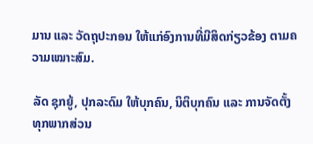ມານ ແລະ ວັດຖຸປະກອນ ໃຫ້ແກ່ອົງການທີ່ມີສິດກ່ຽວຂ້ອງ ຕາມຄວາມເໝາະສົມ.

ລັດ ຊຸກຍູ້, ປຸກລະດົມ ໃຫ້ບຸກຄົນ, ນິຕິບຸກຄົນ ແລະ ການຈັດຕັ້ງທຸກພາກສ່ວນ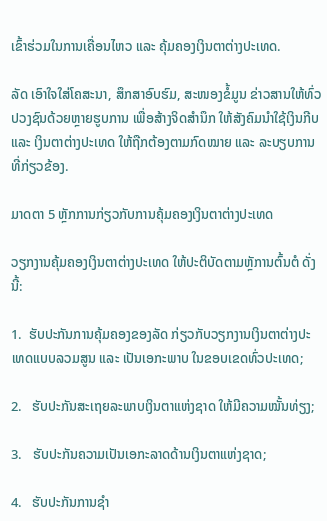ເຂົ້າຮ່ວມໃນການເຄື່ອນໄຫວ ແລະ ຄຸ້ມຄອງເງິນຕາຕ່າງປະເທດ.

ລັດ ເອົາໃຈໃສ່ໂຄສະນາ, ສຶກສາອົບຮົມ, ສະໜອງຂໍ້ມູນ ຂ່າວສານໃຫ້ທົ່ວປວງຊົນດ້ວຍຫຼາຍຮູບການ ເພື່ອສ້າງຈິດສໍານຶກ ໃຫ້ສັງຄົມນໍາໃຊ້ເງິນກີບ ແລະ ເງິນຕາຕ່າງປະເທດ ໃຫ້ຖືກຕ້ອງຕາມກົດໝາຍ ແລະ ລະບຽບການທີ່ກ່ຽວຂ້ອງ.

ມາດຕາ 5 ຫຼັກການກ່ຽວກັບການຄຸ້ມຄອງເງິນຕາຕ່າງປະເທດ

ວຽກງານຄຸ້ມຄອງເງິນຕາຕ່າງປະເທດ ໃຫ້ປະຕິບັດຕາມຫຼັການຕົ້ນຕໍ ດັ່ງນີ້:

1.  ຮັບປະກັນການຄຸ້ມຄອງຂອງລັດ ກ່ຽວກັບວຽກງານເງິນຕາຕ່າງປະເທດແບບລວມສູນ ແລະ ເປັນເອກະພາບ ໃນຂອບເຂດທົ່ວປະເທດ;

2.   ຮັບປະກັນສະເຖຍລະພາບເງິນຕາແຫ່ງຊາດ ໃຫ້ມີຄວາມໝັ້ນທ່ຽງ;

3.   ຮັບປະກັນຄວາມເປັນເອກະລາດດ້ານເງິນຕາແຫ່ງຊາດ;

4.   ຮັບປະກັນການຊໍາ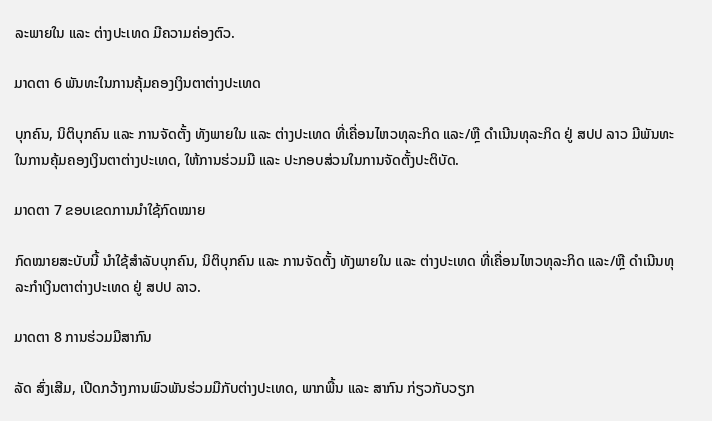ລະພາຍໃນ ແລະ ຕ່າງປະເທດ ມີຄວາມຄ່ອງຕົວ.

ມາດຕາ 6 ພັນທະໃນການຄຸ້ມຄອງເງິນຕາຕ່າງປະເທດ

ບຸກຄົນ, ນິຕິບຸກຄົນ ແລະ ການຈັດຕັ້ງ ທັງພາຍໃນ ແລະ ຕ່າງປະເທດ ທີ່ເຄື່ອນໄຫວທຸລະກິດ ແລະ/ຫຼື ດໍາເນີນທຸລະກິດ ຢູ່ ສປປ ລາວ ມີພັນທະໃນການຄຸ້ມຄອງເງິນຕາຕ່າງປະເທດ, ໃຫ້ການຮ່ວມມື ແລະ ປະກອບສ່ວນໃນການຈັດຕັ້ງປະຕິບັດ.

ມາດຕາ 7 ຂອບເຂດການນໍາໃຊ້ກົດໝາຍ

ກົດໝາຍສະບັບນີ້ ນໍາໃຊ້ສໍາລັບບຸກຄົນ, ນິຕິບຸກຄົນ ແລະ ການຈັດຕັ້ງ ທັງພາຍໃນ ແລະ ຕ່າງປະເທດ ທີ່ເຄື່ອນໄຫວທຸລະກິດ ແລະ/ຫຼື ດໍາເນີນທຸລະກໍາເງິນຕາຕ່າງປະເທດ ຢູ່ ສປປ ລາວ.

ມາດຕາ 8 ການຮ່ວມມືສາກົນ

ລັດ ສົ່ງເສີມ, ເປີດກວ້າງການພົວພັນຮ່ວມມືກັບຕ່າງປະເທດ, ພາກພື້ນ ແລະ ສາກົນ ກ່ຽວກັບວຽກ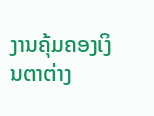ງານຄຸ້ມຄອງເງິນຕາຕ່າງ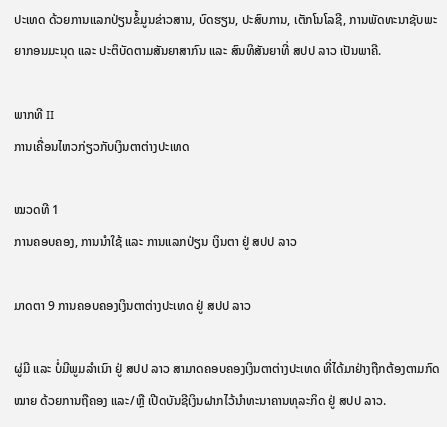ປະເທດ ດ້ວຍການແລກປ່ຽນຂໍ້ມູນຂ່າວສານ, ບົດຮຽນ, ປະສົບການ, ເຕັກໂນໂລຊີ, ການພັດທະນາຊັບພະຍາກອນມະນຸດ ແລະ ປະຕິບັດຕາມສັນຍາສາກົນ ແລະ ສົນທິສັນຍາທີ່ ສປປ ລາວ ເປັນພາຄີ.

ພາກທີ II
ການເຄື່ອນໄຫວກ່ຽວກັບເງິນຕາຕ່າງປະເທດ

ໝວດທີ 1
ການຄອບຄອງ, ການນໍາໃຊ້ ແລະ ການແລກປ່ຽນ ເງິນຕາ ຢູ່ ສປປ ລາວ

ມາດຕາ 9 ການຄອບຄອງເງິນຕາຕ່າງປະເທດ ຢູ່ ສປປ ລາວ

ຜູ່ມີ ແລະ ບໍ່ມີພູມລໍາເນົາ ຢູ່ ສປປ ລາວ ສາມາດຄອບຄອງເງິນຕາຕ່າງປະເທດ ທີ່ໄດ້ມາຢ່າງຖືກຕ້ອງຕາມກົດໝາຍ ດ້ວຍການຖືຄອງ ແລະ/ຫຼື ເປີດບັນຊີເງິນຝາກໄວ້ນໍາທະນາຄານທຸລະກິດ ຢູ່ ສປປ ລາວ.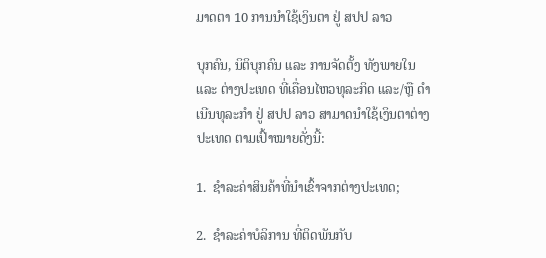ມາດຕາ 10 ການນໍາໃຊ້ເງິນຕາ ຢູ່ ສປປ ລາວ

ບຸກຄົນ, ນິຕິບຸກຄົນ ແລະ ການຈັດຕັ້ງ ທັງພາຍໃນ ແລະ ຕ່າງປະເທດ ທີ່ເຄື່ອນໄຫວທຸລະກິດ ແລະ/ຫຼື ດໍາເນີນທຸລະກໍາ ຢູ່ ສປປ ລາວ ສາມາດນໍາໃຊ້ເງິນຕາຕ່າງປະເທດ ຕາມເປົ້າໝາຍດັ່ງນີ້:

1.  ຊໍາລະຄ່າສິນຄ້າທີ່ນໍາເຂົ້າຈາກຕ່າງປະເທດ;

2.  ຊໍາລະຄ່າບໍລິການ ທີ່ຕິດພັນກັບ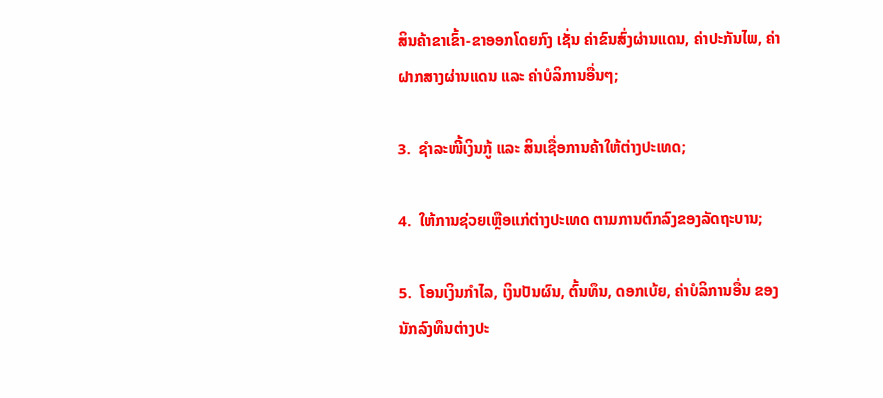ສິນຄ້າຂາເຂົ້າ-ຂາອອກໂດຍກົງ ເຊັ່ນ ຄ່າຂົນສົ່ງຜ່ານແດນ, ຄ່າປະກັນໄພ, ຄ່າຝາກສາງຜ່ານແດນ ແລະ ຄ່າບໍລິການອື່ນໆ;

3.  ຊໍາລະໜີ້ເງິນກູ້ ແລະ ສິນເຊື່ອການຄ້າໃຫ້ຕ່າງປະເທດ;

4.  ໃຫ້ການຊ່ວຍເຫຼືອແກ່ຕ່າງປະເທດ ຕາມການຕົກລົງຂອງລັດຖະບານ;

5.  ໂອນເງິນກໍາໄລ, ເງິນປັນຜົນ, ຕົ້ນທຶນ, ດອກເບ້ຍ, ຄ່າບໍລິການອື່ນ ຂອງນັກລົງທຶນຕ່າງປະ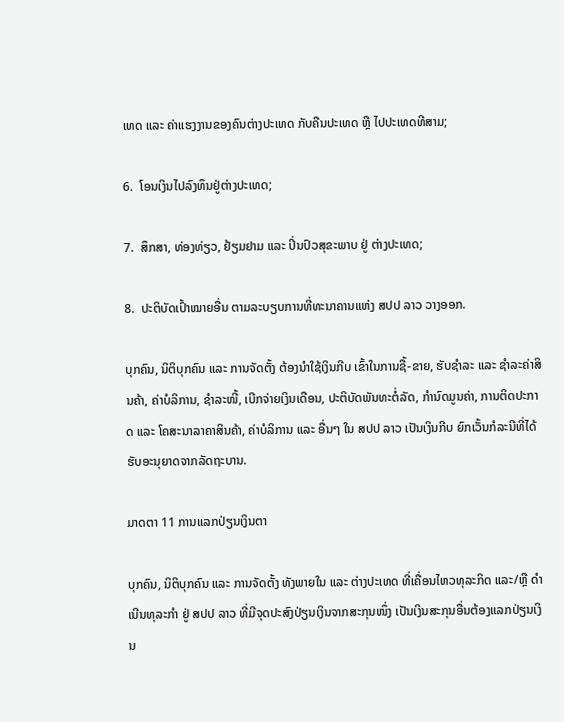ເທດ ແລະ ຄ່າແຮງງານຂອງຄົນຕ່າງປະເທດ ກັບຄືນປະເທດ ຫຼື ໄປປະເທດທີສາມ;

6.  ໂອນເງິນໄປລົງທຶນຢູ່ຕ່າງປະເທດ;

7.  ສຶກສາ, ທ່ອງທ່ຽວ, ຢ້ຽມຢາມ ແລະ ປິ່ນປົວສຸຂະພາບ ຢູ່ ຕ່າງປະເທດ;

8.  ປະຕິບັດເປົ້າໝາຍອື່ນ ຕາມລະບຽບການທີ່ທະນາຄານແຫ່ງ ສປປ ລາວ ວາງອອກ.

ບຸກຄົນ, ນິຕິບຸກຄົນ ແລະ ການຈັດຕັ້ງ ຕ້ອງນໍາໃຊ້ເງິນກີບ ເຂົ້າໃນການຊື້-ຂາຍ, ຮັບຊໍາລະ ແລະ ຊໍາລະຄ່າສິນຄ້າ, ຄ່າບໍລິການ, ຊໍາລະໜີ້, ເບີກຈ່າຍເງິນເດືອນ, ປະຕິບັດພັນທະຕໍ່ລັດ, ກໍານົດມູນຄ່າ, ການຕິດປະກາດ ແລະ ໂຄສະນາລາຄາສິນຄ້າ, ຄ່າບໍລິການ ແລະ ອື່ນໆ ໃນ ສປປ ລາວ ເປັນເງິນກີບ ຍົກເວັ້ນກໍລະນີທີ່ໄດ້ຮັບອະນຸຍາດຈາກລັດຖະບານ.

ມາດຕາ 11 ການແລກປ່ຽນເງິນຕາ

ບຸກຄົນ, ນິຕິບຸກຄົນ ແລະ ການຈັດຕັ້ງ ທັງພາຍໃນ ແລະ ຕ່າງປະເທດ ທີ່ເຄື່ອນໄຫວທຸລະກິດ ແລະ/ຫຼື ດໍາເນີນທຸລະກໍາ ຢູ່ ສປປ ລາວ ທີ່ມີຈຸດປະສົງປ່ຽນເງິນຈາກສະກຸນໜຶ່ງ ເປັນເງິນສະກຸນອື່ນຕ້ອງແລກປ່ຽນເງິນ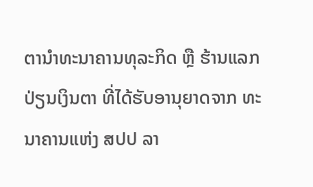ຕານໍາທະນາຄານທຸລະກິດ ຫຼື ຮ້ານແລກປ່ຽນເງິນຕາ ທີ່ໄດ້ຮັບອານຸຍາດຈາກ ທະນາຄານແຫ່ງ ສປປ ລາ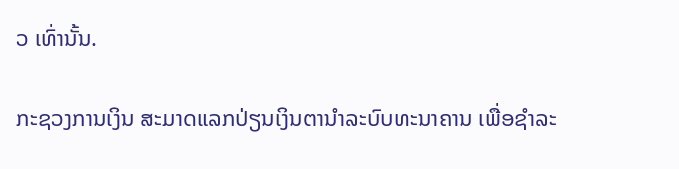ວ ເທົ່ານັ້ນ.

ກະຊວງການເງິນ ສະມາດແລກປ່ຽນເງິນຕານໍາລະບົບທະນາຄານ ເພື່ອຊໍາລະ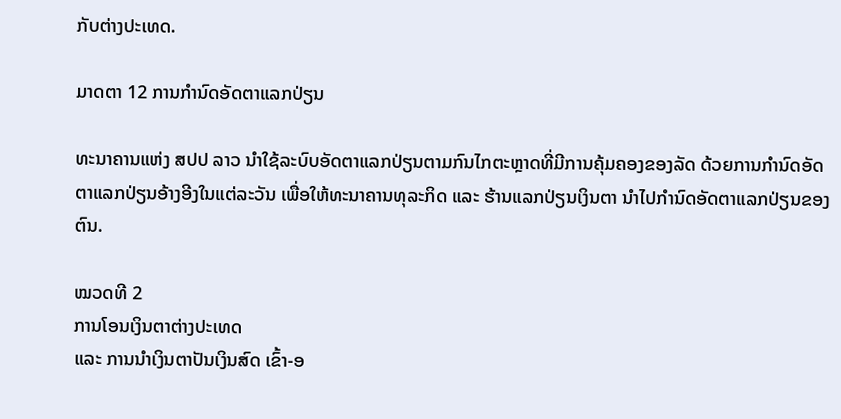ກັບຕ່າງປະເທດ.

ມາດຕາ 12 ການກໍານົດອັດຕາແລກປ່ຽນ

ທະນາຄານແຫ່ງ ສປປ ລາວ ນໍາໃຊ້ລະບົບອັດຕາແລກປ່ຽນຕາມກົນໄກຕະຫຼາດທີ່ມີການຄຸ້ມຄອງຂອງລັດ ດ້ວຍການກໍານົດອັດຕາແລກປ່ຽນອ້າງອີງໃນແຕ່ລະວັນ ເພື່ອໃຫ້ທະນາຄານທຸລະກິດ ແລະ ຮ້ານແລກປ່ຽນເງິນຕາ ນໍາໄປກໍານົດອັດຕາແລກປ່ຽນຂອງຕົນ.

ໝວດທີ 2
ການໂອນເງິນຕາຕ່າງປະເທດ
ແລະ ການນໍາເງິນຕາປັນເງິນສົດ ເຂົ້າ-ອ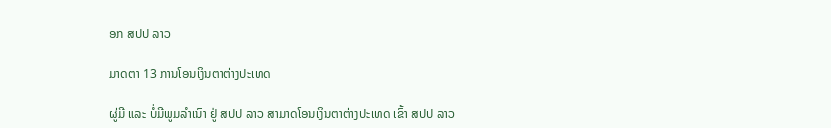ອກ ສປປ ລາວ

ມາດຕາ 13 ການໂອນເງິນຕາຕ່າງປະເທດ

ຜູ່ມີ ແລະ ບໍ່ມີພູມລໍາເນົາ ຢູ່ ສປປ ລາວ ສາມາດໂອນເງິນຕາຕ່າງປະເທດ ເຂົ້າ ສປປ ລາວ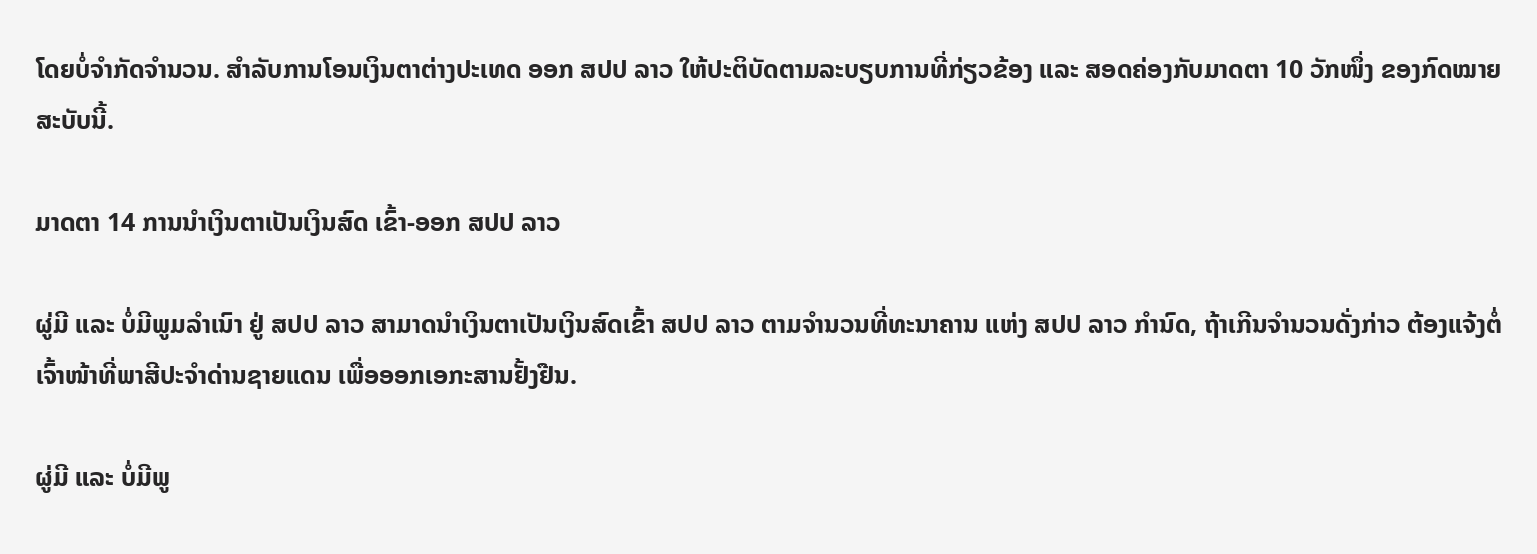ໂດຍບໍ່ຈໍາກັດຈໍານວນ. ສໍາລັບການໂອນເງິນຕາຕ່າງປະເທດ ອອກ ສປປ ລາວ ໃຫ້ປະຕິບັດຕາມລະບຽບການທີ່ກ່ຽວຂ້ອງ ແລະ ສອດຄ່ອງກັບມາດຕາ 10 ວັກໜຶ່ງ ຂອງກົດໝາຍສະບັບນີ້.

ມາດຕາ 14 ການນໍາເງິນຕາເປັນເງິນສົດ ເຂົ້າ-ອອກ ສປປ ລາວ

ຜູ່ມີ ແລະ ບໍ່ມີພູມລໍາເນົາ ຢູ່ ສປປ ລາວ ສາມາດນໍາເງິນຕາເປັນເງິນສົດເຂົ້າ ສປປ ລາວ ຕາມຈໍານວນທີ່ທະນາຄານ ແຫ່ງ ສປປ ລາວ ກໍານົດ, ຖ້າເກີນຈໍານວນດັ່ງກ່າວ ຕ້ອງແຈ້ງຕໍ່ເຈົ້າໜ້າທີ່ພາສີປະຈໍາດ່ານຊາຍແດນ ເພື່ອອອກເອກະສານຢັ້ງຢືນ.

ຜູ່ມີ ແລະ ບໍ່ມີພູ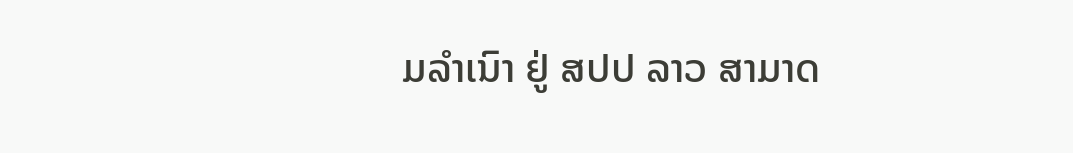ມລໍາເນົາ ຢູ່ ສປປ ລາວ ສາມາດ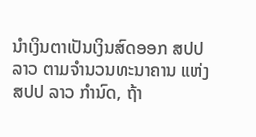ນໍາເງິນຕາເປັນເງິນສົດອອກ ສປປ ລາວ ຕາມຈໍານວນທະນາຄານ ແຫ່ງ ສປປ ລາວ ກໍານົດ, ຖ້າ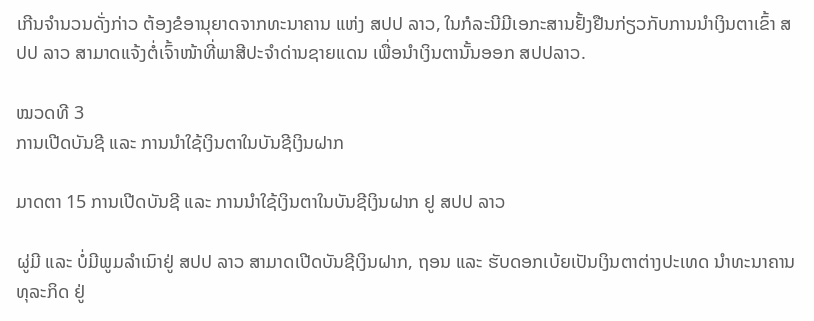ເກີນຈໍານວນດັ່ງກ່າວ ຕ້ອງຂໍອານຸຍາດຈາກທະນາຄານ ແຫ່ງ ສປປ ລາວ, ໃນກໍລະນີມີເອກະສານຢັ້ງຢືນກ່ຽວກັບການນໍາເງິນຕາເຂົ້າ ສປປ ລາວ ສາມາດແຈ້ງຕໍ່ເຈົ້າໜ້າທີ່ພາສີປະຈໍາດ່ານຊາຍແດນ ເພື່ອນໍາເງິນຕານັ້ນອອກ ສປປລາວ.

ໝວດທີ 3
ການເປີດບັນຊີ ແລະ ການນໍາໃຊ້ເງິນຕາໃນບັນຊີເງິນຝາກ

ມາດຕາ 15 ການເປີດບັນຊີ ແລະ ການນໍາໃຊ້ເງິນຕາໃນບັນຊີເງິນຝາກ ຢູ ສປປ ລາວ

ຜູ່ມີ ແລະ ບໍ່ມີພູມລໍາເນົາຢູ່ ສປປ ລາວ ສາມາດເປີດບັນຊີເງິນຝາກ, ຖອນ ແລະ ຮັບດອກເບ້ຍເປັນເງິນຕາຕ່າງປະເທດ ນໍາທະນາຄານທຸລະກິດ ຢູ່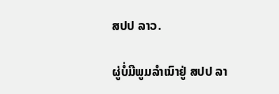ສປປ ລາວ.

ຜູ່ບໍ່ມີພູມລໍາເນົາຢູ່ ສປປ ລາ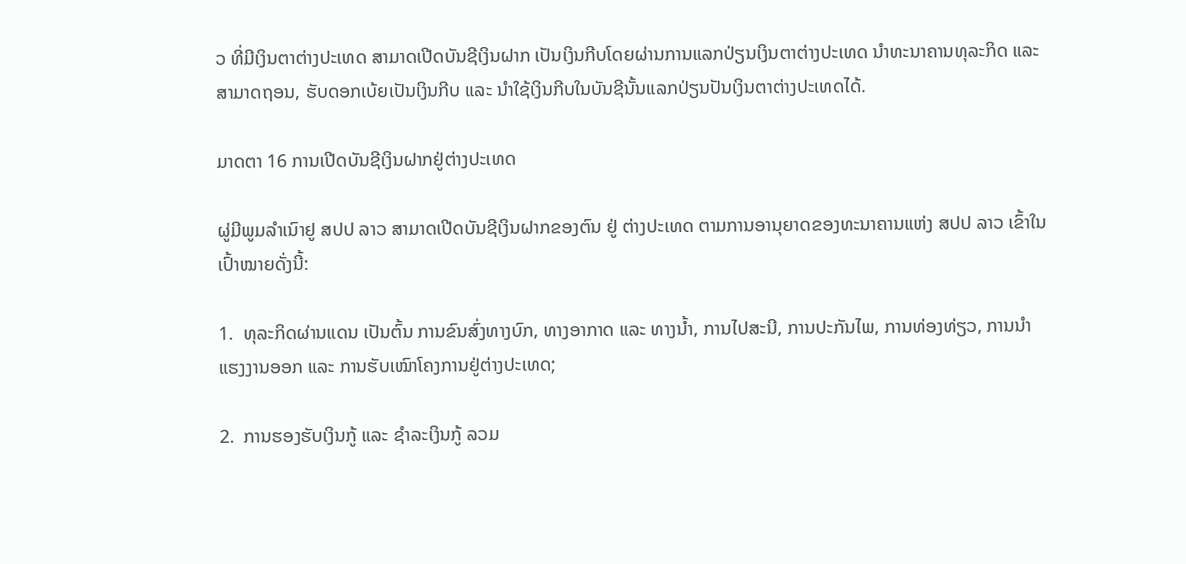ວ ທີ່ມີເງິນຕາຕ່າງປະເທດ ສາມາດເປີດບັນຊີເງິນຝາກ ເປັນເງິນກີບໂດຍຜ່ານການແລກປ່ຽນເງິນຕາຕ່າງປະເທດ ນໍາທະນາຄານທຸລະກິດ ແລະ ສາມາດຖອນ, ຮັບດອກເບ້ຍເປັນເງິນກີບ ແລະ ນໍາໃຊ້ເງິນກີບໃນບັນຊີນັ້ນແລກປ່ຽນປັນເງິນຕາຕ່າງປະເທດໄດ້.

ມາດຕາ 16 ການເປີດບັນຊີເງິນຝາກຢູ່ຕ່າງປະເທດ

ຜູ່ມີພູມລໍາເນົາຢູ ສປປ ລາວ ສາມາດເປີດບັນຊີເງິນຝາກຂອງຕົນ ຢູ່ ຕ່າງປະເທດ ຕາມການອານຸຍາດຂອງທະນາຄານແຫ່ງ ສປປ ລາວ ເຂົ້າໃນເປົ້າໝາຍດັ່ງນີ້:

1.  ທຸລະກິດຜ່ານແດນ ເປັນຕົ້ນ ການຂົນສົ່ງທາງບົກ, ທາງອາກາດ ແລະ ທາງນ້ຳ, ການໄປສະນີ, ການປະກັນໄພ, ການທ່ອງທ່ຽວ, ການນໍາແຮງງານອອກ ແລະ ການຮັບເໝົາໂຄງການຢູ່ຕ່າງປະເທດ;

2.  ການຮອງຮັບເງິນກູ້ ແລະ ຊໍາລະເງິນກູ້ ລວມ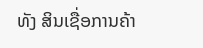ທັງ ສິນເຊື່ອການຄ້າ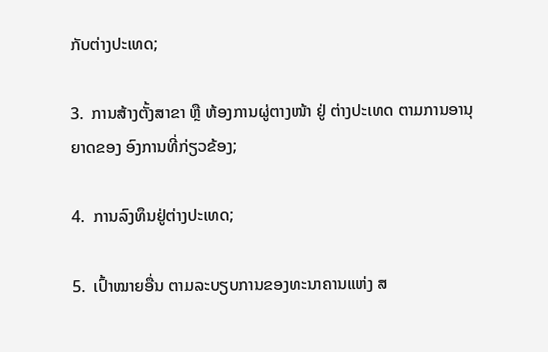ກັບຕ່າງປະເທດ;

3.  ການສ້າງຕັ້ງສາຂາ ຫຼື ຫ້ອງການຜູ່ຕາງໜ້າ ຢູ່ ຕ່າງປະເທດ ຕາມການອານຸຍາດຂອງ ອົງການທີ່ກ່ຽວຂ້ອງ;

4.  ການລົງທຶນຢູ່ຕ່າງປະເທດ;

5.  ເປົ້າໝາຍອື່ນ ຕາມລະບຽບການຂອງທະນາຄານແຫ່ງ ສ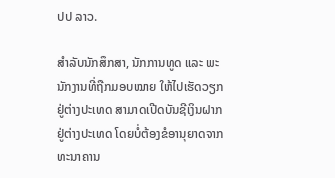ປປ ລາວ.

ສໍາລັບນັກສຶກສາ, ນັກການທູດ ແລະ ພະນັກງານທີ່ຖືກມອບໝາຍ ໃຫ້ໄປເຮັດວຽກຢູ່ຕ່າງປະເທດ ສາມາດເປີດບັນຊີເງິນຝາກຢູ່ຕ່າງປະເທດ ໂດຍບໍ່ຕ້ອງຂໍອານຸຍາດຈາກທະນາຄານ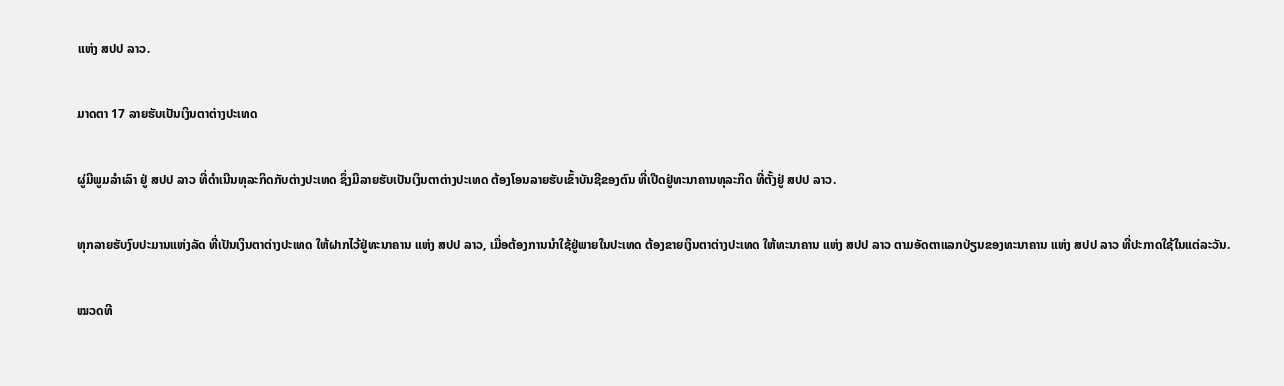ແຫ່ງ ສປປ ລາວ.

ມາດຕາ 17 ລາຍຮັບເປັນເງິນຕາຕ່າງປະເທດ

ຜູ່ມີພູມລໍາເລົາ ຢູ່ ສປປ ລາວ ທີ່ດໍາເນີນທຸລະກິດກັບຕ່າງປະເທດ ຊຶ່ງມີລາຍຮັບເປັນເງິນຕາຕ່າງປະເທດ ຕ້ອງໂອນລາຍຮັບເຂົ້າບັນຊີຂອງຕົນ ທີ່ເປີດຢູ່ທະນາຄານທຸລະກິດ ທີ່ຕັ້ງຢູ່ ສປປ ລາວ.

ທຸກລາຍຮັບງົບປະມານແຫ່ງລັດ ທີ່ເປັນເງິນຕາຕ່າງປະເທດ ໃຫ້ຝາກໄວ້ຢູ່ທະນາຄານ ແຫ່ງ ສປປ ລາວ, ເມື່ອຕ້ອງການນໍາໃຊ້ຢູ່ພາຍໃນປະເທດ ຕ້ອງຂາຍເງິນຕາຕ່າງປະເທດ ໃຫ້ທະນາຄານ ແຫ່ງ ສປປ ລາວ ຕາມອັດຕາແລກປ່ຽນຂອງທະນາຄານ ແຫ່ງ ສປປ ລາວ ທີ່ປະກາດໃຊ້ໃນແຕ່ລະວັນ.

ໝວດທີ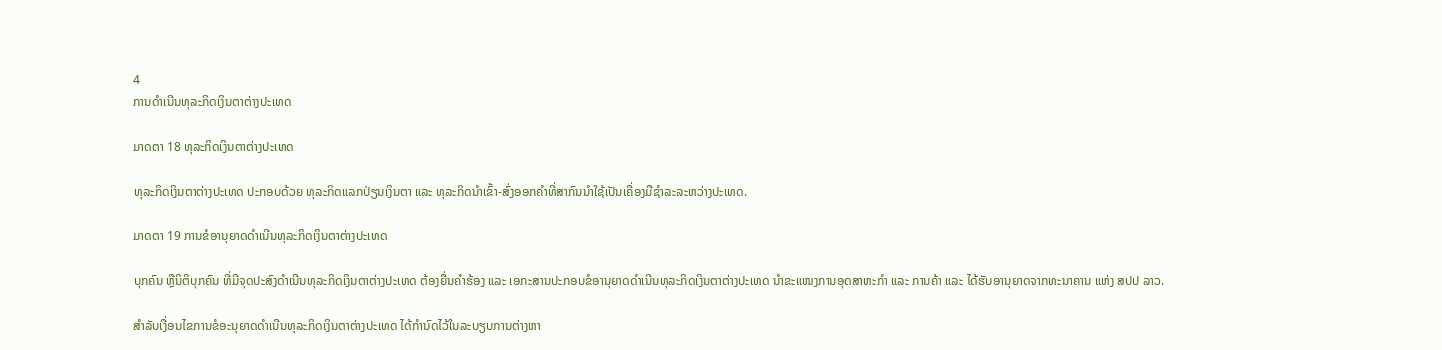4
ການດໍາເນີນທຸລະກິດເງິນຕາຕ່າງປະເທດ

ມາດຕາ 18 ທຸລະກິດເງິນຕາຕ່າງປະເທດ

ທຸລະກິດເງິນຕາຕ່າງປະເທດ ປະກອບດ້ວຍ ທຸລະກິດແລກປ່ຽນເງິນຕາ ແລະ ທຸລະກິດນໍາເຂົ້າ-ສົ່ງອອກຄໍາທີ່ສາກົນນໍາໃຊ້ເປັນເຄື່ອງມືຊໍາລະລະຫວ່າງປະເທດ.

ມາດຕາ 19 ການຂໍອານຸຍາດດໍາເນີນທຸລະກິດເງິນຕາຕ່າງປະເທດ

ບຸກຄົນ ຫຼືນິຕິບຸກຄົນ ທີ່ມີຈຸດປະສົງດໍາເນີນທຸລະກິດເງິນຕາຕ່າງປະເທດ ຕ້ອງຍື່ນຄໍາຮ້ອງ ແລະ ເອກະສານປະກອບຂໍອານຸຍາດດໍາເນີນທຸລະກິດເງິນຕາຕ່າງປະເທດ ນໍາຂະແໜງການອຸດສາຫະກໍາ ແລະ ການຄ້າ ແລະ ໄດ້ຮັບອານຸຍາດຈາກທະນາຄານ ແຫ່ງ ສປປ ລາວ.

ສໍາລັບເງື່ອນໄຂການຂໍອະນຸຍາດດໍາເນີນທຸລະກິດເງິນຕາຕ່າງປະເທດ ໄດ້ກໍານົດໄວ້ໃນລະບຽບການຕ່າງຫາ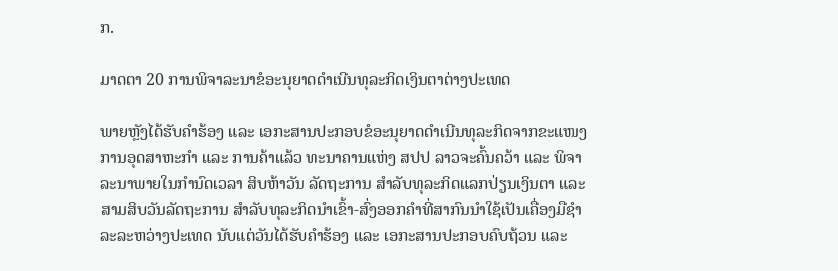ກ.

ມາດຕາ 20 ການພິຈາລະນາຂໍອະນຸຍາດດໍາເນີນທຸລະກິດເງິນຕາຕ່າງປະເທດ

ພາຍຫຼັງໄດ້ຮັບຄໍາຮ້ອງ ແລະ ເອກະສານປະກອບຂໍອະນຸຍາດດໍາເນີນທຸລະກິດຈາກຂະແໜງການອຸດສາຫະກໍາ ແລະ ການຄ້າແລ້ວ ທະນາຄານແຫ່ງ ສປປ ລາວຈະຄົ້ນຄວ້າ ແລະ ພິຈາລະນາພາຍໃນກໍານົດເວລາ ສິບຫ້າວັນ ລັດຖະການ ສໍາລັບທຸລະກິດແລກປ່ຽນເງິນຕາ ແລະ ສາມສິບວັນລັດຖະການ ສໍາລັບທຸລະກິດນໍາເຂົ້າ-ສົ່ງອອກຄໍາທີ່ສາກົນນໍາໃຊ້ເປັນເຄື່ອງມືຊໍາລະລະຫວ່າງປະເທດ ນັບແຕ່ວັນໄດ້ຮັບຄໍາຮ້ອງ ແລະ ເອກະສານປະກອບຄົບຖ້ວນ ແລະ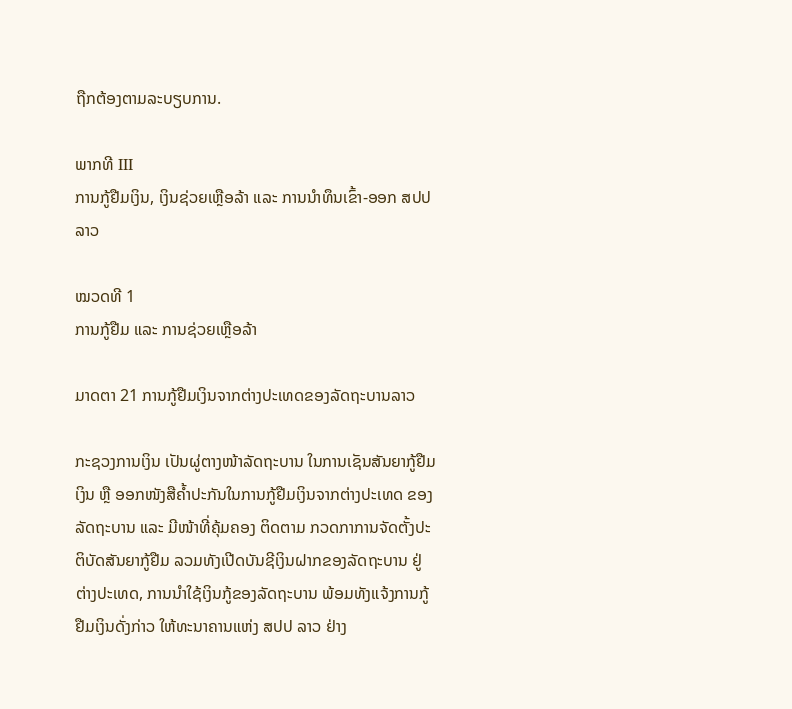ຖືກຕ້ອງຕາມລະບຽບການ.

ພາກທີ III
ການກູ້ຢືມເງິນ, ເງິນຊ່ວຍເຫຼືອລ້າ ແລະ ການນໍາທຶນເຂົ້າ-ອອກ ສປປ ລາວ

ໝວດທີ 1
ການກູ້ຢືມ ແລະ ການຊ່ວຍເຫຼືອລ້າ

ມາດຕາ 21 ການກູ້ຢືມເງິນຈາກຕ່າງປະເທດຂອງລັດຖະບານລາວ

ກະຊວງການເງິນ ເປັນຜູ່ຕາງໜ້າລັດຖະບານ ໃນການເຊັນສັນຍາກູ້ຢືມເງິນ ຫຼື ອອກໜັງສືຄ້ຳປະກັນໃນການກູ້ຢືມເງິນຈາກຕ່າງປະເທດ ຂອງລັດຖະບານ ແລະ ມີໜ້າທີ່ຄຸ້ມຄອງ ຕິດຕາມ ກວດກາການຈັດຕັ້ງປະຕິບັດສັນຍາກູ້ຢືມ ລວມທັງເປີດບັນຊີເງິນຝາກຂອງລັດຖະບານ ຢູ່ ຕ່າງປະເທດ, ການນໍາໃຊ້ເງິນກູ້ຂອງລັດຖະບານ ພ້ອມທັງແຈ້ງການກູ້ຢືມເງິນດັ່ງກ່າວ ໃຫ້ທະນາຄານແຫ່ງ ສປປ ລາວ ຢ່າງ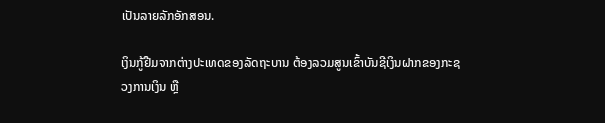ເປັນລາຍລັກອັກສອນ.

ເງິນກູ້ຢືມຈາກຕ່າງປະເທດຂອງລັດຖະບານ ຕ້ອງລວມສູນເຂົ້າບັນຊີເງິນຝາກຂອງກະຊວງການເງິນ ຫຼື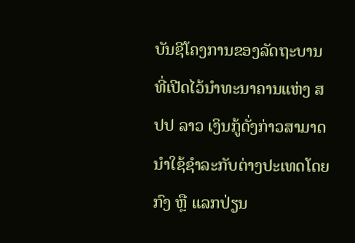ບັນຊີໂຄງການຂອງລັດຖະບານ ທີ່ເປີດໄວ້ນໍາທະນາຄານແຫ່ງ ສປປ ລາວ ເງິນກູ້ດັ່ງກ່າວສາມາດນໍາໃຊ້ຊໍາລະກັບຕ່າງປະເທດໂດຍກົງ ຫຼື ແລກປ່ຽນ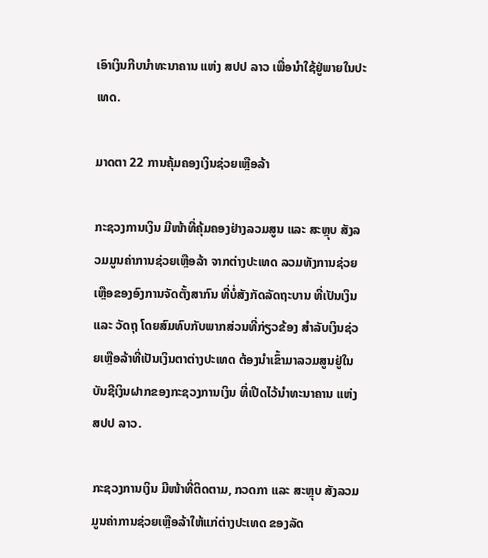ເອົາເງິນກີບນໍາທະນາຄານ ແຫ່ງ ສປປ ລາວ ເພື່ອນໍາໃຊ້ຢູ່ພາຍໃນປະເທດ.

ມາດຕາ 22 ການຄຸ້ມຄອງເງິນຊ່ວຍເຫຼືອລ້າ

ກະຊວງການເງິນ ມີໜ້າທີ່ຄຸ້ມຄອງຢ່າງລວມສູນ ແລະ ສະຫຼຸບ ສັງລວມມູນຄ່າການຊ່ວຍເຫຼືອລ້າ ຈາກຕ່າງປະເທດ ລວມທັງການຊ່ວຍເຫຼືອຂອງອົງການຈັດຕັ້ງສາກົນ ທີ່ບໍ່ສັງກັດລັດຖະບານ ທີ່ເປັນເງິນ ແລະ ວັດຖຸ ໂດຍສົມທົບກັບພາກສ່ວນທີ່ກ່ຽວຂ້ອງ ສໍາລັບເງິນຊ່ວຍເຫຼືອລ້າທີ່ເປັນເງິນຕາຕ່າງປະເທດ ຕ້ອງນໍາເຂົ້າມາລວມສູນຢູ່ໃນບັນຊີເງິນຝາກຂອງກະຊວງການເງິນ ທີ່ເປີດໄວ້ນໍາທະນາຄານ ແຫ່ງ ສປປ ລາວ.

ກະຊວງການເງິນ ມີໜ້າທີ່ຕິດຕາມ, ກວດກາ ແລະ ສະຫຼຸບ ສັງລວມມູນຄ່າການຊ່ວຍເຫຼືອລ້າໃຫ້ແກ່ຕ່າງປະເທດ ຂອງລັດ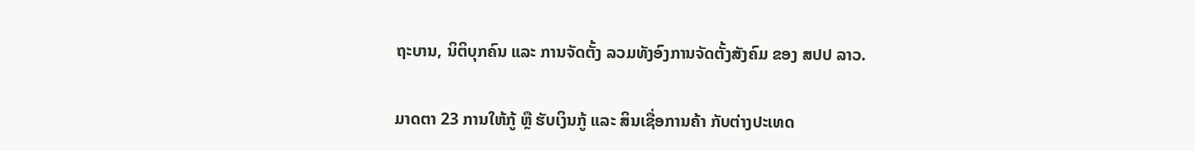ຖະບານ, ນິຕິບຸກຄົນ ແລະ ການຈັດຕັ້ງ ລວມທັງອົງການຈັດຕັ້ງສັງຄົມ ຂອງ ສປປ ລາວ.

ມາດຕາ 23 ການໃຫ້ກູ້ ຫຼື ຮັບເງິນກູ້ ແລະ ສິນເຊື່ອການຄ້າ ກັບຕ່າງປະເທດ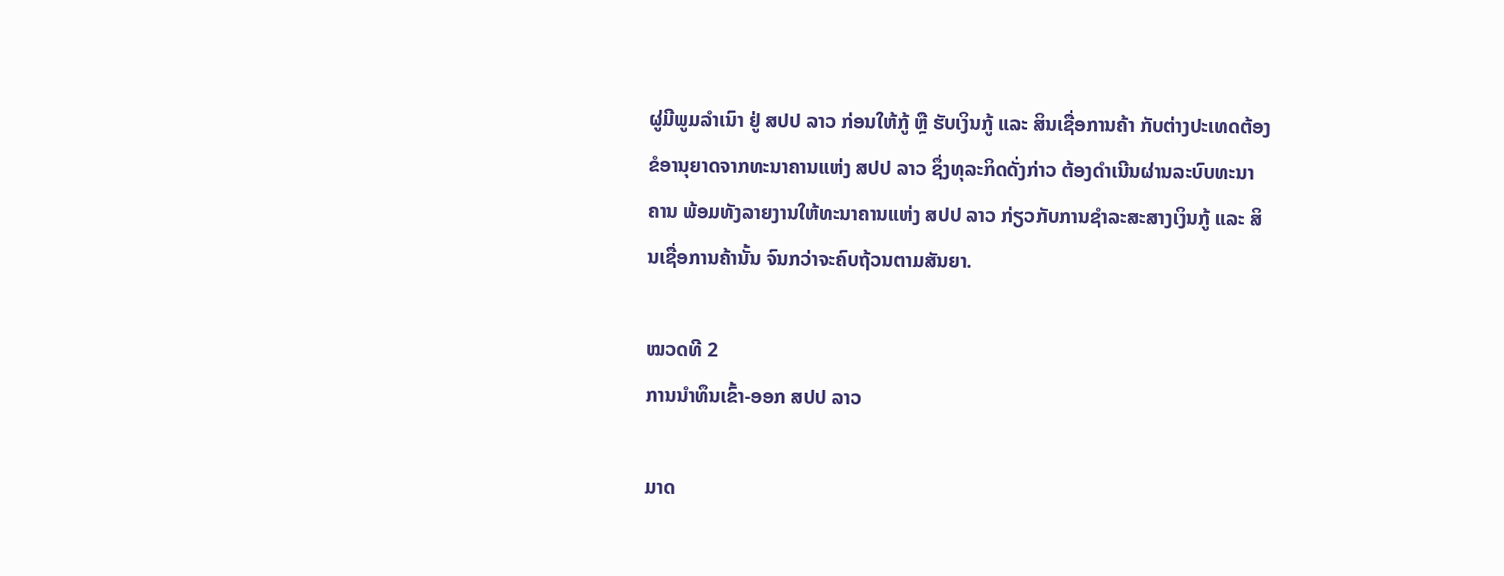ຜູ່ມີພູມລໍາເນົາ ຢູ່ ສປປ ລາວ ກ່ອນໃຫ້ກູ້ ຫຼື ຮັບເງິນກູ້ ແລະ ສິນເຊື່ອການຄ້າ ກັບຕ່າງປະເທດຕ້ອງຂໍອານຸຍາດຈາກທະນາຄານແຫ່ງ ສປປ ລາວ ຊຶ່ງທຸລະກິດດັ່ງກ່າວ ຕ້ອງດໍາເນີນຜ່ານລະບົບທະນາຄານ ພ້ອມທັງລາຍງານໃຫ້ທະນາຄານແຫ່ງ ສປປ ລາວ ກ່ຽວກັບການຊໍາລະສະສາງເງິນກູ້ ແລະ ສິນເຊື່ອການຄ້ານັ້ນ ຈົນກວ່າຈະຄົບຖ້ວນຕາມສັນຍາ.

ໝວດທີ 2
ການນໍາທຶນເຂົ້າ-ອອກ ສປປ ລາວ

ມາດ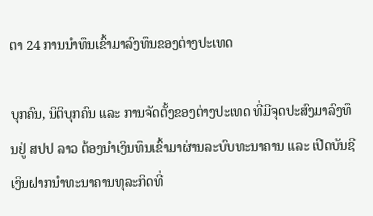ຕາ 24 ການນໍາທຶນເຂົ້າມາລົງທຶນຂອງຕ່າງປະເທດ

ບຸກຄົນ, ນິຕິບຸກຄົນ ແລະ ການຈັດຕັ້ງຂອງຕ່າງປະເທດ ທີ່ມີຈຸດປະສົງມາລົງທຶນຢູ່ ສປປ ລາວ ຕ້ອງນໍາເງິນທຶນເຂົ້າມາຜ່ານລະບົບທະນາຄານ ແລະ ເປີດບັນຊີເງິນຝາກນໍາທະນາຄານທຸລະກິດທີ່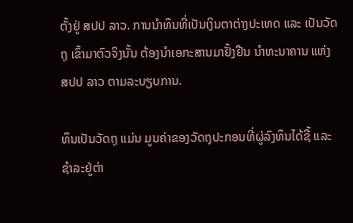ຕັ້ງຢູ່ ສປປ ລາວ. ການນໍາທຶນທີ່ເປັນເງິນຕາຕ່າງປະເທດ ແລະ ເປັນວັດຖຸ ເຂົ້າມາຕົວຈິງນັ້ນ ຕ້ອງນໍາເອກະສານມາຢັ້ງຢືນ ນໍາທະນາຄານ ແຫ່ງ ສປປ ລາວ ຕາມລະບຽບການ.

ທຶນເປັນວັດຖຸ ແມ່ນ ມູນຄ່າຂອງວັດຖຸປະກອນທີ່ຜູ່ລົງທຶນໄດ້ຊື້ ແລະ ຊໍາລະຢູ່ຕ່າ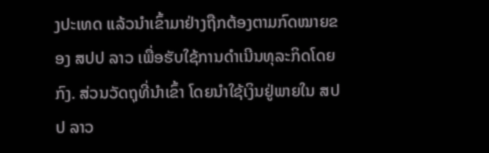ງປະເທດ ແລ້ວນໍາເຂົ້າມາຢ່າງຖືກຕ້ອງຕາມກົດໝາຍຂອງ ສປປ ລາວ ເພື່ອຮັບໃຊ້ການດໍາເນີນທຸລະກິດໂດຍກົງ. ສ່ວນວັດຖຸທີ່ນຳເຂົ້າ ໂດຍນຳໃຊ້ເງິນຢູ່ພາຍໃນ ສປປ ລາວ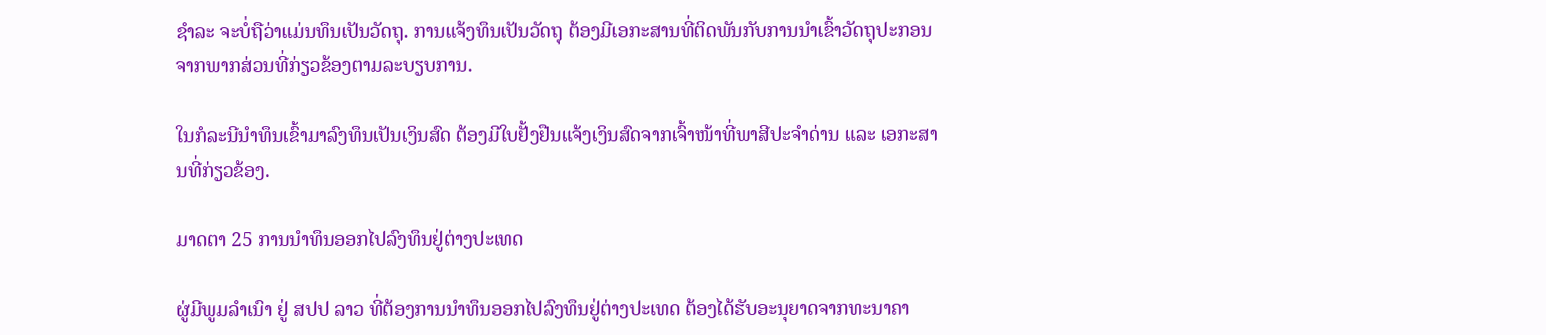ຊຳລະ ຈະບໍ່ຖືວ່າແມ່ນທຶນເປັນວັດຖຸ. ການແຈ້ງທຶນເປັນວັດຖຸ ຕ້ອງມີເອກະສານທີ່ຕິດພັນກັບການນຳເຂົ້າວັດຖຸປະກອນ ຈາກພາກສ່ວນທີ່ກ່ຽວຂ້ອງຕາມລະບຽບການ.

ໃນກໍລະນີນຳທຶນເຂົ້າມາລົງທຶນເປັນເງິນສົດ ຕ້ອງມີໃບຢັ້ງຢືນແຈ້ງເງິນສົດຈາກເຈົ້າໜ້າທີ່ພາສີປະຈຳດ່ານ ແລະ ເອກະສານທີ່ກ່ຽວຂ້ອງ.

ມາດຕາ 25 ການນຳທຶນອອກໄປລົງທຶນຢູ່ຕ່າງປະເທດ

ຜູ່ມີພູມລຳເນົາ ຢູ່ ສປປ ລາວ ທີ່ຕ້ອງການນຳທຶນອອກໄປລົງທຶນຢູ່ຕ່າງປະເທດ ຕ້ອງໄດ້ຮັບອະນຸຍາດຈາກທະນາຄາ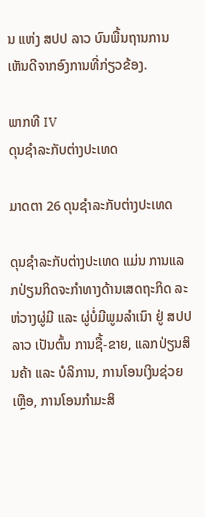ນ ແຫ່ງ ສປປ ລາວ ບົນພື້ນຖານການເຫັນດີຈາກອົງການທີ່ກ່ຽວຂ້ອງ.

ພາກທີ IV
ດຸນຊຳລະກັບຕ່າງປະເທດ

ມາດຕາ 26 ດຸນຊຳລະກັບຕ່າງປະເທດ

ດຸນຊຳລະກັບຕ່າງປະເທດ ແມ່ນ ການແລກປ່ຽນກິດຈະກຳທາງດ້ານເສດຖະກິດ ລະ  ຫ່ວາງຜູ່ມີ ແລະ ຜູ່ບໍ່ມີພູມລຳເນົາ ຢູ່ ສປປ ລາວ ເປັນຕົ້ນ ການຊື້-ຂາຍ, ແລກປ່ຽນສິນຄ້າ ແລະ ບໍລິການ, ການໂອນເງິນຊ່ວຍເຫຼືອ, ການໂອນກຳມະສິ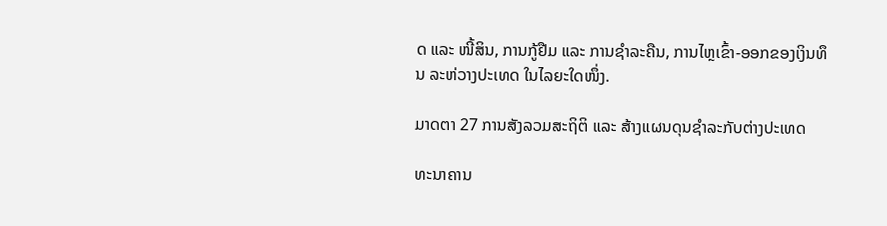ດ ແລະ ໜີ້ສິນ, ການກູ້ຢືມ ແລະ ການຊຳລະຄືນ, ການໄຫຼເຂົ້າ-ອອກຂອງເງິນທຶນ ລະຫ່ວາງປະເທດ ໃນໄລຍະໃດໜຶ່ງ.

ມາດຕາ 27 ການສັງລວມສະຖິຕິ ແລະ ສ້າງແຜນດຸນຊຳລະກັບຕ່າງປະເທດ

ທະນາຄານ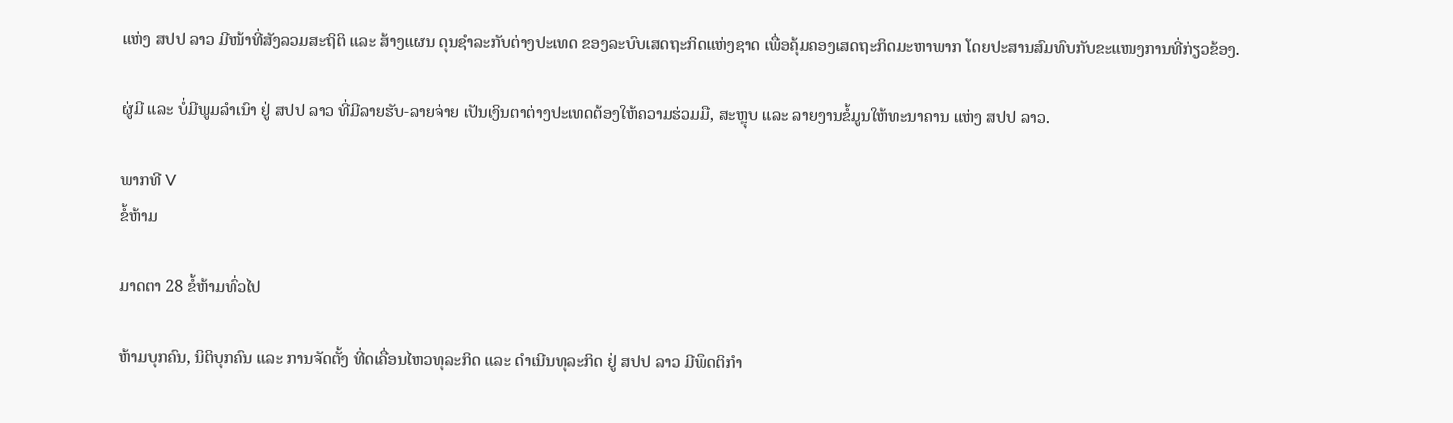ແຫ່ງ ສປປ ລາວ ມີໜ້າທີ່ສັງລວມສະຖິຕິ ແລະ ສ້າງແຜນ ດຸນຊຳລະກັບຕ່າງປະເທດ ຂອງລະບົບເສດຖະກິດແຫ່ງຊາດ ເພື່ອຄຸ້ມຄອງເສດຖະກິດມະຫາພາກ ໂດຍປະສານສົມທົບກັບຂະແໜງການທີ່ກ່ຽວຂ້ອງ.

ຜູ່ມີ ແລະ ບໍ່ມີພູມລຳເນົາ ຢູ່ ສປປ ລາວ ທີ່ມີລາຍຮັບ-ລາຍຈ່າຍ ເປັນເງິນຕາຕ່າງປະເທດຕ້ອງໃຫ້ຄວາມຮ່ວມມື, ສະຫຼຸບ ແລະ ລາຍງານຂໍ້ມູນໃຫ້ທະນາຄານ ແຫ່ງ ສປປ ລາວ.

ພາກທີ V
ຂໍ້ຫ້າມ

ມາດຕາ 28 ຂໍ້ຫ້າມທົ່ວໄປ

ຫ້າມບຸກຄົນ, ນິຕິບຸກຄົນ ແລະ ການຈັດຕັ້ງ ທີ່ດເຄື່ອນໄຫວທຸລະກິດ ແລະ ດຳເນີນທຸລະກິດ ຢູ່ ສປປ ລາວ ມີພຶດຕິກຳ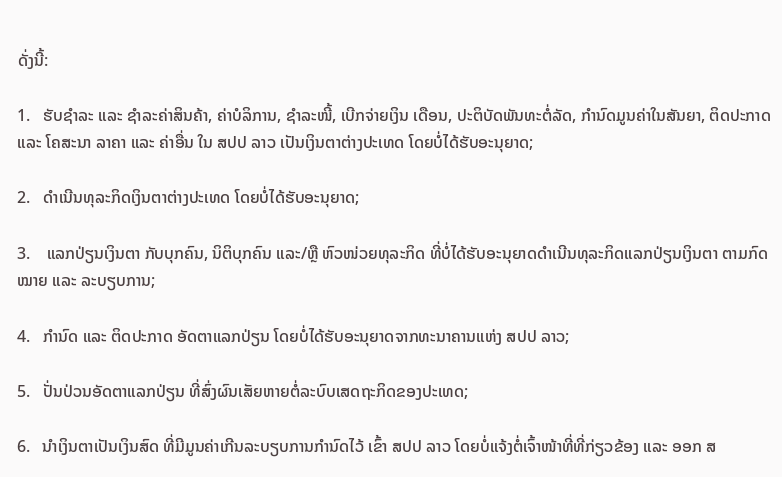ດັ່ງນີ້:

1.   ຮັບຊຳລະ ແລະ ຊຳລະຄ່າສິນຄ້າ, ຄ່າບໍລິການ, ຊຳລະໜີ້, ເບີກຈ່າຍເງິນ ເດືອນ, ປະຕິບັດພັນທະຕໍ່ລັດ, ກຳນົດມູນຄ່າໃນສັນຍາ, ຕິດປະກາດ ແລະ ໂຄສະນາ ລາຄາ ແລະ ຄ່າອື່ນ ໃນ ສປປ ລາວ ເປັນເງິນຕາຕ່າງປະເທດ ໂດຍບໍ່ໄດ້ຮັບອະນຸຍາດ;

2.   ດຳເນີນທຸລະກິດເງິນຕາຕ່າງປະເທດ ໂດຍບໍ່ໄດ້ຮັບອະນຸຍາດ;

3.    ແລກປ່ຽນເງິນຕາ ກັບບຸກຄົນ, ນິຕິບຸກຄົນ ແລະ/ຫຼື ຫົວໜ່ວຍທຸລະກິດ ທີ່ບໍ່ໄດ້ຮັບອະນຸຍາດດຳເນີນທຸລະກິດແລກປ່ຽນເງິນຕາ ຕາມກົດໝາຍ ແລະ ລະບຽບການ;

4.   ກຳນົດ ແລະ ຕິດປະກາດ ອັດຕາແລກປ່ຽນ ໂດຍບໍ່ໄດ້ຮັບອະນຸຍາດຈາກທະນາຄານແຫ່ງ ສປປ ລາວ;

5.   ປັ່ນປ່ວນອັດຕາແລກປ່ຽນ ທີ່ສົ່ງຜົນເສັຍຫາຍຕໍ່ລະບົບເສດຖະກິດຂອງປະເທດ;

6.   ນຳເງິນຕາເປັນເງິນສົດ ທີ່ມີມູນຄ່າເກີນລະບຽບການກຳນົດໄວ້ ເຂົ້າ ສປປ ລາວ ໂດຍບໍ່ແຈ້ງຕໍ່ເຈົ້າໜ້າທີ່ທີ່ກ່ຽວຂ້ອງ ແລະ ອອກ ສ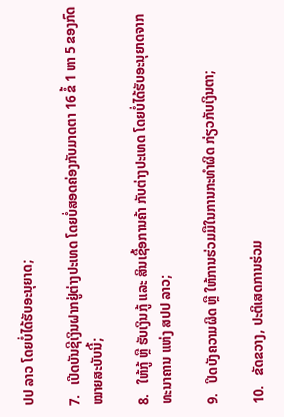ປປ ລາວ ໂດຍບໍ່ໄດ້ຮັບອະນຸຍາດ;

7.   ເປີດບັນຊີເງິນຝາກຢູ່ຕ່າງປະເທດ ໂດຍບໍ່ສອດຄ່ອງກັບມາດຕາ 16 ຂໍ້ 1 ຫາ 5 ຂອງກົດໝາຍສະບັບນີ້;

8.   ໃຫ້ກູ້ ຫຼື ຮັບເງິນກູ້ ແລະ ສິນເຊື້ອການຄ້າ ກັບຕ່າງປະເທດ ໂດຍບໍ່ໄດ້ຮັບອະນຸຍາດຈາກທະນາຄານ ແຫ່ງ ສປປ ລາວ;

9.   ປິດບັງຄວາມຜິດ ຫຼື ໃຫ້ການຮ່ວມມືໃນການກະທຳຜິດ ກ່ຽວກັບເງິນຕາ;

10.   ຂັດຂວາງ, ປະຕິເສດການຮ່ວມ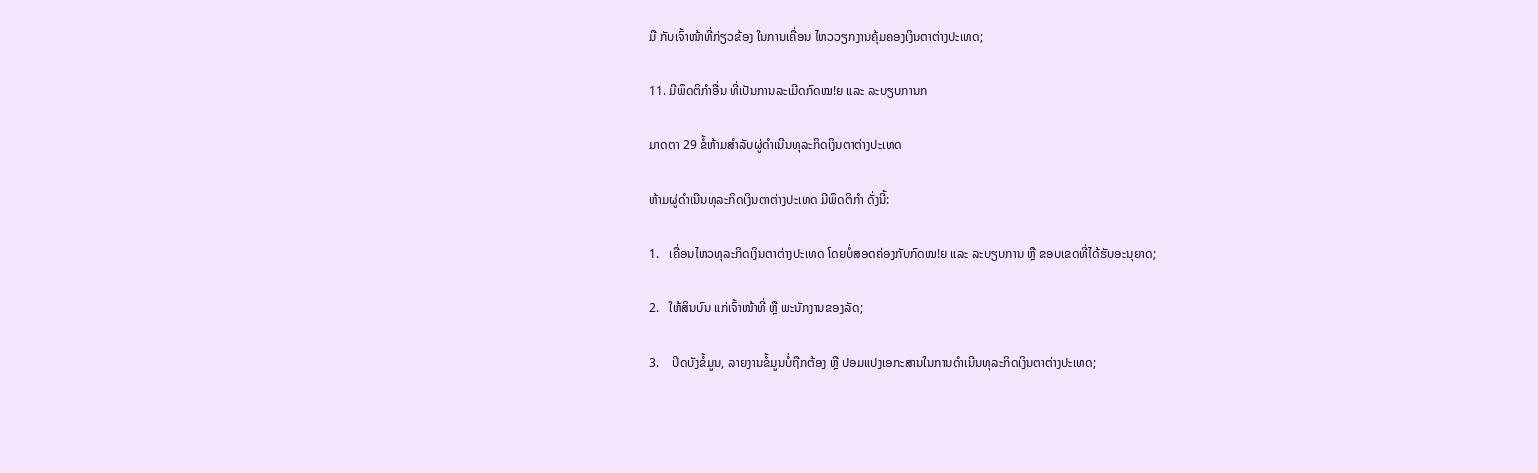ມື ກັບເຈົ້າໜ້າທີ່ກ່ຽວຂ້ອງ ໃນການເຄື່ອນ ໄຫວວຽກງານຄຸ້ມຄອງເງິນຕາຕ່າງປະເທດ;

11. ມີພຶດຕິກຳອື່ນ ທີ່ເປັນການລະເມີດກົດໝ!ຍ ແລະ ລະບຽບການກ

ມາດຕາ 29 ຂໍ້ຫ້າມສຳລັບຜູ່ດຳເນີນທຸລະກິດເງິນຕາຕ່າງປະເທດ

ຫ້າມຜູ່ດຳເນີນທຸລະກິດເງິນຕາຕ່າງປະເທດ ມີພຶດຕິກຳ ດັ່ງນີ້:

1.   ເຄື່ອນໄຫວທຸລະກິດເງິນຕາຕ່າງປະເທດ ໂດຍບໍ່ສອດຄ່ອງກັບກົດໝ!ຍ ແລະ ລະບຽບການ ຫຼື ຂອບເຂດທີ່ໄດ້ຮັບອະນຸຍາດ;

2.   ໃຫ້ສິນບົນ ແກ່ເຈົ້າໜ້າທີ່ ຫຼື ພະນັກງານຂອງລັດ;

3.    ປິດບັງຂໍ້ມູນ, ລາຍງານຂໍ້ມູນບໍ່ຖືກຕ້ອງ ຫຼື ປອມແປງເອກະສານໃນການດຳເນີນທຸລະກິດເງິນຕາຕ່າງປະເທດ;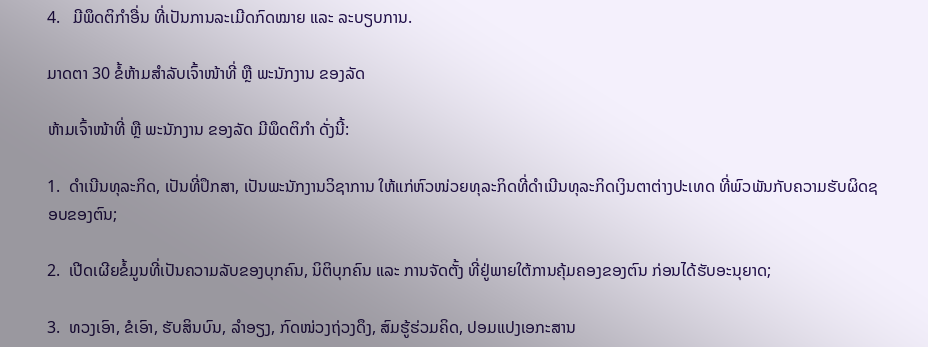4.   ມີພຶດຕິກຳອື່ນ ທີ່ເປັນການລະເມີດກົດໝາຍ ແລະ ລະບຽບການ.

ມາດຕາ 30 ຂໍ້ຫ້າມສຳລັບເຈົ້າໜ້າທີ່ ຫຼື ພະນັກງານ ຂອງລັດ

ຫ້າມເຈົ້າໜ້າທີ່ ຫຼື ພະນັກງານ ຂອງລັດ ມີພຶດຕິກຳ ດັ່ງນີ້:

1.  ດຳເນີນທຸລະກິດ, ເປັນທີ່ປຶກສາ, ເປັນພະນັກງານວິຊາການ ໃຫ້ແກ່ຫົວໜ່ວຍທຸລະກິດທີ່ດຳເນີນທຸລະກິດເງິນຕາຕ່າງປະເທດ ທີ່ພົວພັນກັບຄວາມຮັບຜິດຊອບຂອງຕົນ;

2.  ເປີດເຜີຍຂໍ້ມູນທີ່ເປັນຄວາມລັບຂອງບຸກຄົນ, ນິຕິບຸກຄົນ ແລະ ການຈັດຕັ້ງ ທີ່ຢູ່ພາຍໃຕ້ການຄຸ້ມຄອງຂອງຕົນ ກ່ອນໄດ້ຮັບອະນຸຍາດ;

3.  ທວງເອົາ, ຂໍເອົາ, ຮັບສິນບົນ, ລຳອຽງ, ກົດໜ່ວງຖ່ວງດຶງ, ສົມຮູ້ຮ່ວມຄິດ, ປອມແປງເອກະສານ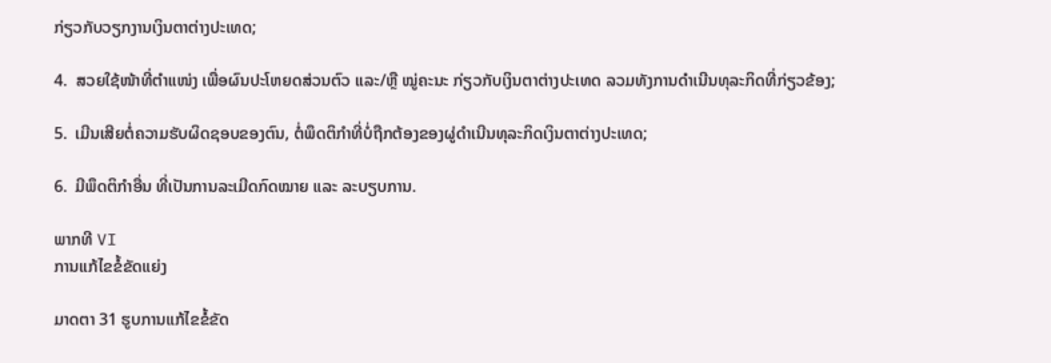ກ່ຽວກັບວຽກງານເງິນຕາຕ່າງປະເທດ;

4.  ສວຍໃຊ້ໜ້າທີ່ຕຳແໜ່ງ ເພື່ອຜົນປະໂຫຍດສ່ວນຕົວ ແລະ/ຫຼື ໝູ່ຄະນະ ກ່ຽວກັບເງິນຕາຕ່າງປະເທດ ລວມທັງການດຳເນີນທຸລະກິດທີ່ກ່ຽວຂ້ອງ;

5.  ເມີນເສີຍຕໍ່ຄວາມຮັບຜິດຊອບຂອງຕົນ, ຕໍ່ພຶດຕິກຳທີ່ບໍ່ຖືກຕ້ອງຂອງຜູ່ດຳເນີນທຸລະກິດເງິນຕາຕ່າງປະເທດ;

6.  ມີພຶດຕິກຳອື່ນ ທີ່ເປັນການລະເມີດກົດໝາຍ ແລະ ລະບຽບການ.

ພາກທີ VI
ການແກ້ໄຂຂໍ້ຂັດແຍ່ງ

ມາດຕາ 31 ຮູບການແກ້ໄຂຂໍ້ຂັດ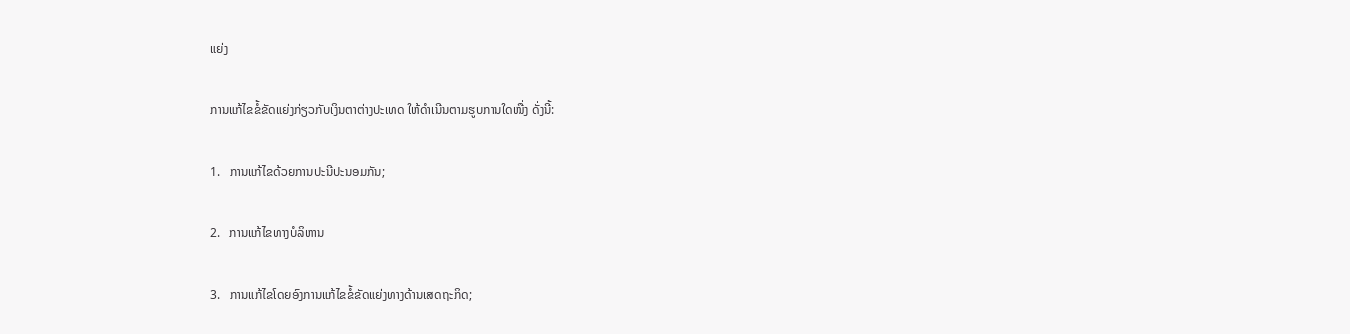ແຍ່ງ

ການແກ້ໄຂຂໍ້ຂັດແຍ່ງກ່ຽວກັບເງິນຕາຕ່າງປະເທດ ໃຫ້ດຳເນີນຕາມຮູບການໃດໜື່ງ ດັ່ງນີ້:

1.   ການແກ້ໄຂດ້ວຍການປະນີປະນອມກັນ;

2.   ການແກ້ໄຂທາງບໍລິຫານ

3.   ການແກ້ໄຂໂດຍອົງການແກ້ໄຂຂໍ້ຂັດແຍ່ງທາງດ້ານເສດຖະກິດ;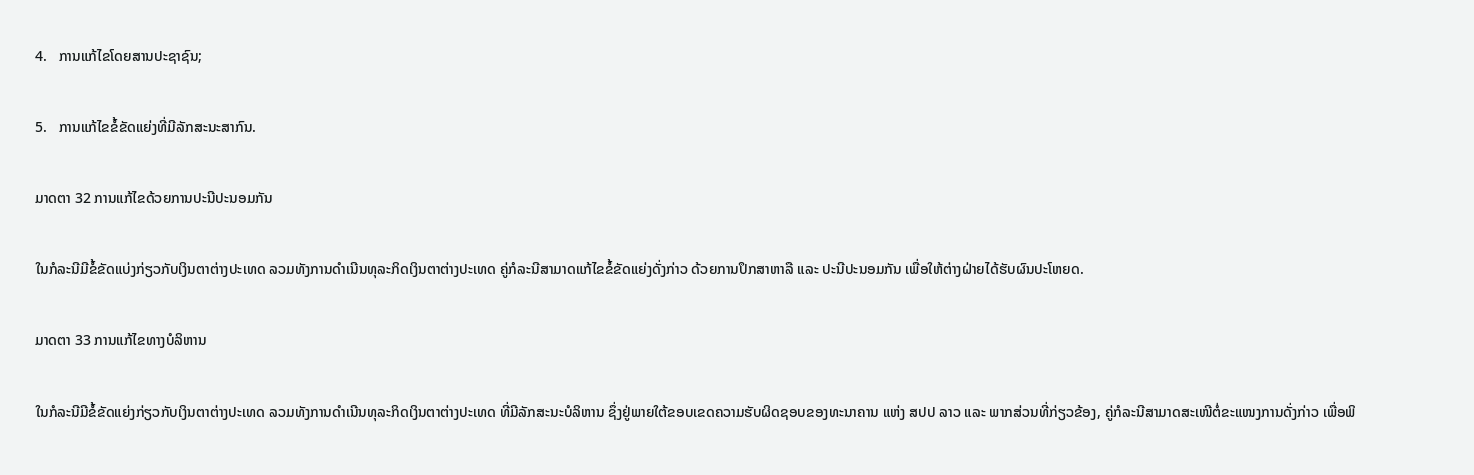4.   ການແກ້ໄຂໂດຍສານປະຊາຊົນ;

5.   ການແກ້ໄຂຂໍ້ຂັດແຍ່ງທີ່ມີລັກສະນະສາກົນ.

ມາດຕາ 32 ການແກ້ໄຂດ້ວຍການປະນີປະນອມກັນ

ໃນກໍລະນີມີຂໍ້ຂັດແບ່ງກ່ຽວກັບເງິນຕາຕ່າງປະເທດ ລວມທັງການດຳເນີນທຸລະກິດເງິນຕາຕ່າງປະເທດ ຄູ່ກໍລະນີສາມາດແກ້ໄຂຂໍ້ຂັດແຍ່ງດັ່ງກ່າວ ດ້ວຍການປຶກສາຫາລື ແລະ ປະນີປະນອມກັນ ເພື່ອໃຫ້ຕ່າງຝ່າຍໄດ້ຮັບຜົນປະໂຫຍດ.

ມາດຕາ 33 ການແກ້ໄຂທາງບໍລິຫານ

ໃນກໍລະນີມີຂໍ້ຂັດແຍ່ງກ່ຽວກັບເງິນຕາຕ່າງປະເທດ ລວມທັງການດຳເນີນທຸລະກິດເງິນຕາຕ່າງປະເທດ ທີ່ມີລັກສະນະບໍລິຫານ ຊຶ່ງຢູ່ພາຍໃຕ້ຂອບເຂດຄວາມຮັບຜິດຊອບຂອງທະນາຄານ ແຫ່ງ ສປປ ລາວ ແລະ ພາກສ່ວນທີ່ກ່ຽວຂ້ອງ, ຄູ່ກໍລະນີສາມາດສະເໜີຕໍ່ຂະແໜງການດັ່ງກ່າວ ເພື່ອພິ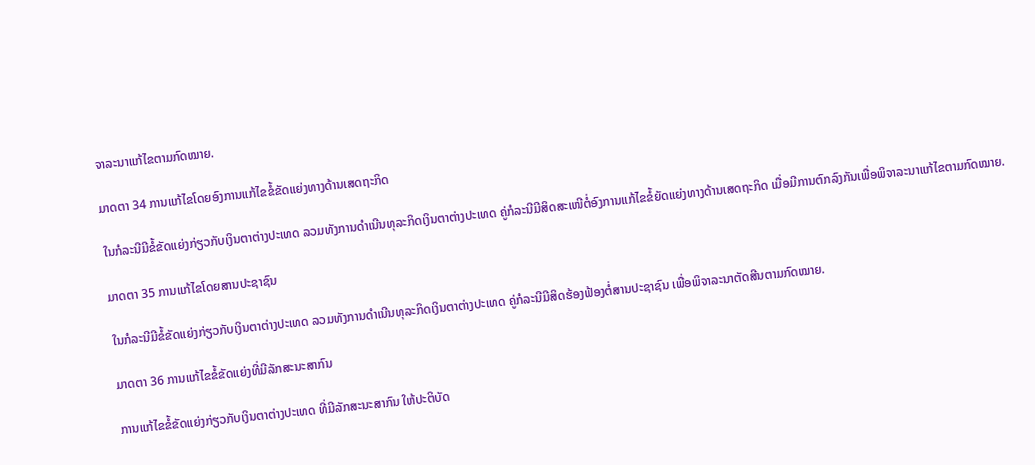ຈາລະນາແກ້ໄຂຕາມກົດໝາຍ.

ມາດຕາ 34 ການແກ້ໄຂໂດຍອົງການແກ້ໄຂຂໍ້ຂັດແຍ່ງທາງດ້ານເສດຖະກິດ

ໃນກໍລະນີມີຂໍ້ຂັດແຍ່ງກ່ຽວກັບເງິນຕາຕ່າງປະເທດ ລວມທັງການດຳເນີນທຸລະກິດເງິນຕາຕ່າງປະເທດ ຄູ່ກໍລະນີມີສິດສະເໜີຕໍ່ອົງການແກ້ໄຂຂໍ້ຍັດແຍ່ງທາງດ້ານເສດຖະກິດ ເມື່ອມີການຕົກລົງກັນເພື່ອພິຈາລະນາແກ້ໄຂຕາມກົດໝາຍ.

ມາດຕາ 35 ການແກ້ໄຂໂດຍສານປະຊາຊົນ

ໃນກໍລະນີມີຂໍ້ຂັດແຍ່ງກ່ຽວກັບເງິນຕາຕ່າງປະເທດ ລວມທັງການດຳເນີນທຸລະກິດເງິນຕາຕ່າງປະເທດ ຄູ່ກໍລະນີມີສິດຮ້ອງຟ້ອງຕໍ່ສານປະຊາຊົນ ເພື່ອພິຈາລະນາຕັດສີນຕາມກົດໝາຍ.

ມາດຕາ 36 ການແກ້ໄຂຂໍ້ຂັດແຍ່ງທີ່ມີລັກສະນະສາກົນ

ການແກ້ໄຂຂໍ້ຂັດແຍ່ງກ່ຽວກັບເງິນຕາຕ່າງປະເທດ ທີ່ມີລັກສະນະສາກົນ ໃຫ້ປະຕິບັດ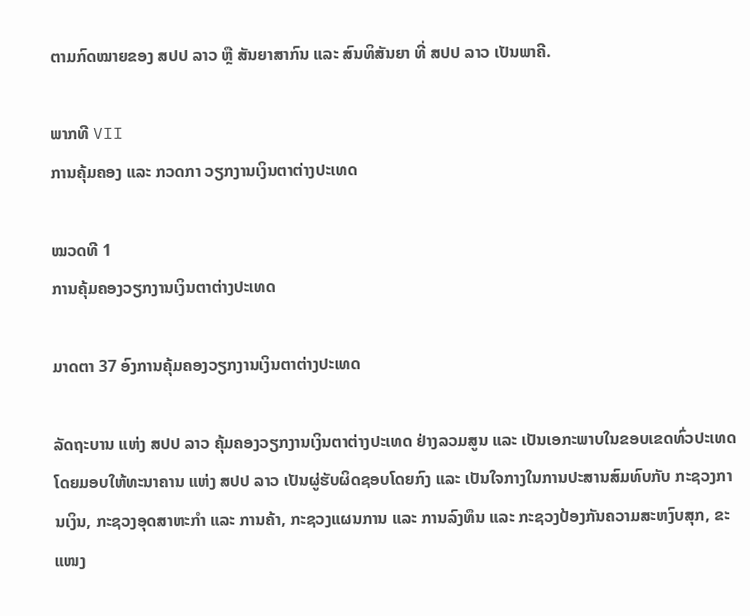ຕາມກົດໝາຍຂອງ ສປປ ລາວ ຫຼື ສັນຍາສາກົນ ແລະ ສົນທິສັນຍາ ທີ່ ສປປ ລາວ ເປັນພາຄີ.

ພາກທີ VII
ການຄຸ້ມຄອງ ແລະ ກວດກາ ວຽກງານເງິນຕາຕ່າງປະເທດ

ໝວດທີ 1
ການຄຸ້ມຄອງວຽກງານເງິນຕາຕ່າງປະເທດ

ມາດຕາ 37 ອົງການຄຸ້ມຄອງວຽກງານເງິນຕາຕ່າງປະເທດ

ລັດຖະບານ ແຫ່ງ ສປປ ລາວ ຄຸ້ມຄອງວຽກງານເງິນຕາຕ່າງປະເທດ ຢ່າງລວມສູນ ແລະ ເປັນເອກະພາບໃນຂອບເຂດທົ່ວປະເທດ ໂດຍມອບໃຫ້ທະນາຄານ ແຫ່ງ ສປປ ລາວ ເປັນຜູ່ຮັບຜິດຊອບໂດຍກົງ ແລະ ເປັນໃຈກາງໃນການປະສານສົມທົບກັບ ກະຊວງການເງິນ, ກະຊວງອຸດສາຫະກຳ ແລະ ການຄ້າ, ກະຊວງແຜນການ ແລະ ການລົງທຶນ ແລະ ກະຊວງປ້ອງກັນຄວາມສະຫງົບສຸກ, ຂະແໜງ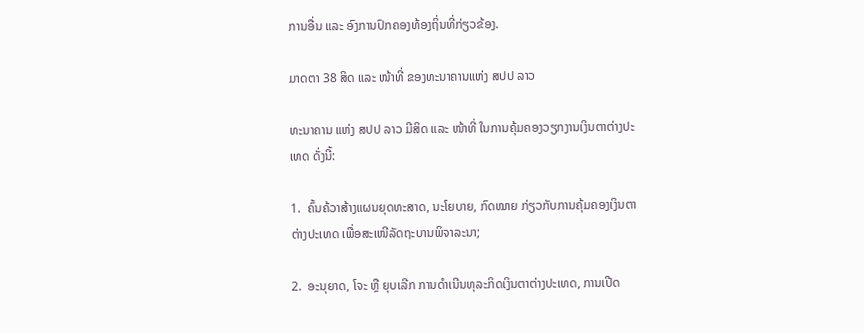ການອື່ນ ແລະ ອົງການປົກຄອງທ້ອງຖິ່ນທີ່ກ່ຽວຂ້ອງ.

ມາດຕາ 38 ສິດ ແລະ ໜ້າທີ່ ຂອງທະນາຄານແຫ່ງ ສປປ ລາວ

ທະນາຄານ ແຫ່ງ ສປປ ລາວ ມີສິດ ແລະ ໜ້າທີ່ ໃນການຄຸ້ມຄອງວຽກງານເງິນຕາຕ່າງປະເທດ ດັ່ງນີ້:

1.  ຄົ້ນຄ້ວາສ້າງແຜນຍຸດທະສາດ, ນະໂຍບາຍ, ກົດໝາຍ ກ່ຽວກັບການຄຸ້ມຄອງເງິນຕາຕ່າງປະເທດ ເພື່ອສະເໜີລັດຖະບານພິຈາລະນາ;

2.  ອະນຸຍາດ, ໂຈະ ຫຼື ຍຸບເລີກ ການດຳເນີນທຸລະກິດເງິນຕາຕ່າງປະເທດ, ການເປີດ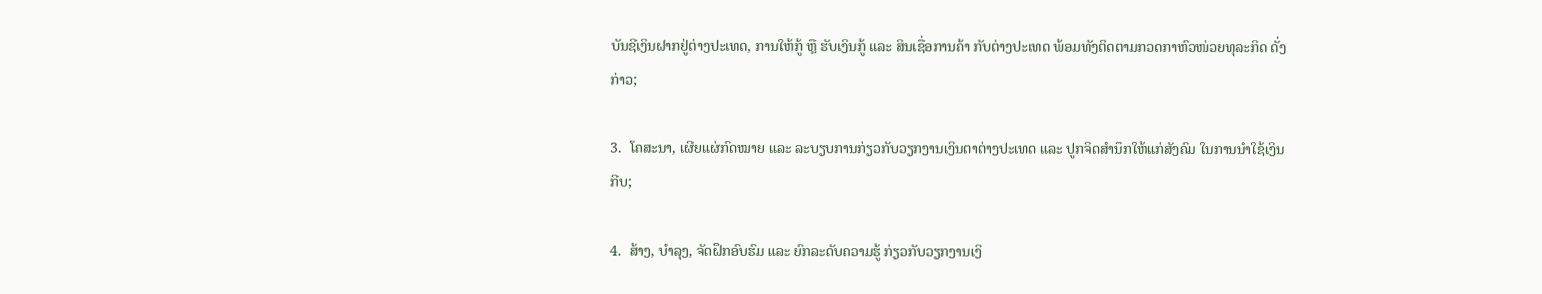ບັນຊີເງິນຝາກຢູ່ຕ່າງປະເທດ, ການໃຫ້ກູ້ ຫຼື ຮັບເງິນກູ້ ແລະ ສິນເຊື່ອການຄ້າ ກັບຕ່າງປະເທດ ພ້ອມທັງຕິດຕາມກວດກາຫົວໜ່ວຍທຸລະກິດ ດັ່ງກ່າວ;

3.  ໂຄສະນາ, ເຜີຍແຜ່ກົດໝາຍ ແລະ ລະບຽບການກ່ຽວກັບວຽກງານເງິນຕາຕ່າງປະເທດ ແລະ ປູກຈິດສຳນຶກໃຫ້ແກ່ສັງຄົມ ໃນການນຳໃຊ້ເງິນກີບ;

4.  ສ້າງ, ບຳລຸງ, ຈັດຝຶກອົບຮົມ ແລະ ຍົກລະດັບຄວາມຮູ້ ກ່ຽວກັບວຽກງານເງິ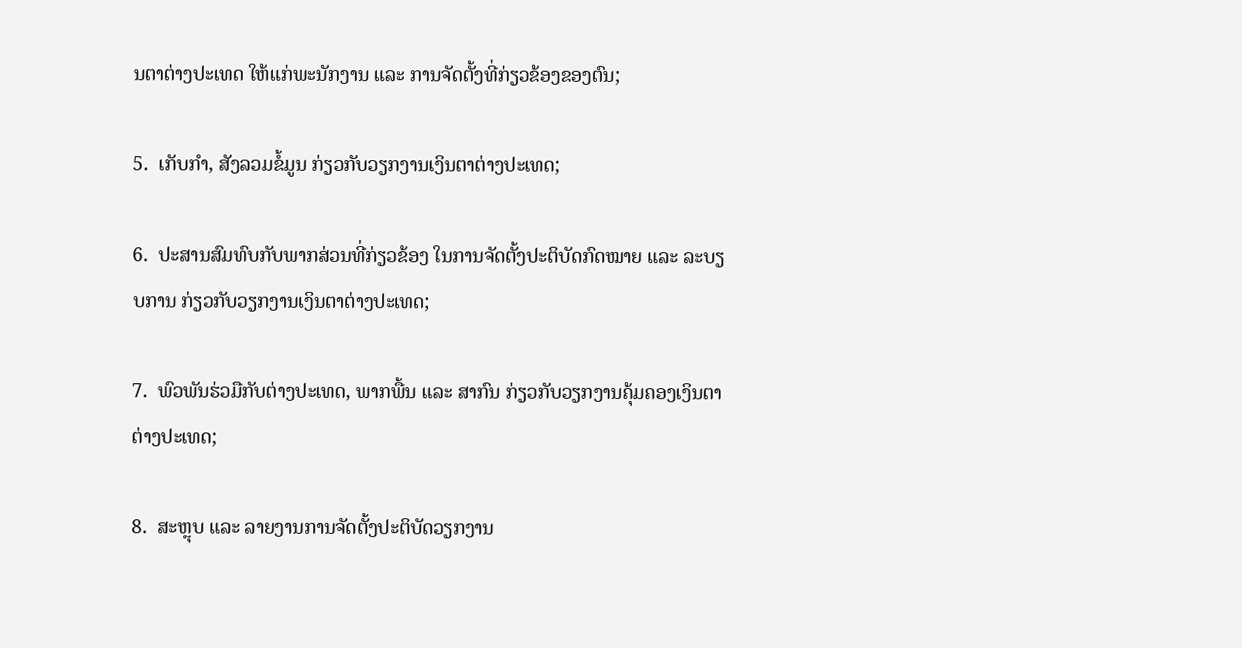ນຕາຕ່າງປະເທດ ໃຫ້ແກ່ພະນັກງານ ແລະ ການຈັດຕັ້ງທີ່ກ່ຽວຂ້ອງຂອງຕົນ;

5.  ເກັບກຳ, ສັງລວມຂໍ້ມູນ ກ່ຽວກັບວຽກງານເງິນຕາຕ່າງປະເທດ;

6.  ປະສານສົມທົບກັບພາກສ່ວນທີ່ກ່ຽວຂ້ອງ ໃນການຈັດຕັ້ງປະຕິບັດກົດໝາຍ ແລະ ລະບຽບການ ກ່ຽວກັບວຽກງານເງິນຕາຕ່າງປະເທດ;

7.  ພົວພັນຮ່ວມືກັບຕ່າງປະເທດ, ພາກພື້ນ ແລະ ສາກົນ ກ່ຽວກັບວຽກງານຄຸ້ມຄອງເງິນຕາຕ່າງປະເທດ;

8.  ສະຫຼຸບ ແລະ ລາຍງານການຈັດຕັ້ງປະຕິບັດວຽກງານ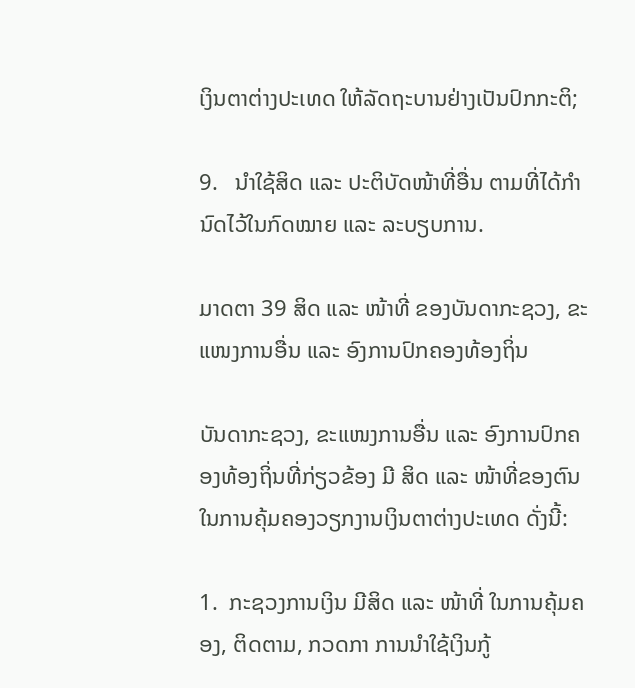ເງິນຕາຕ່າງປະເທດ ໃຫ້ລັດຖະບານຢ່າງເປັນປົກກະຕິ;

9.   ນຳໃຊ້ສິດ ແລະ ປະຕິບັດໜ້າທີ່ອື່ນ ຕາມທີ່ໄດ້ກຳນົດໄວ້ໃນກົດໝາຍ ແລະ ລະບຽບການ.

ມາດຕາ 39 ສິດ ແລະ ໜ້າທີ່ ຂອງບັນດາກະຊວງ, ຂະແໜງການອື່ນ ແລະ ອົງການປົກຄອງທ້ອງຖິ່ນ

ບັນດາກະຊວງ, ຂະແໜງການອື່ນ ແລະ ອົງການປົກຄອງທ້ອງຖິ່ນທີ່ກ່ຽວຂ້ອງ ມີ ສິດ ແລະ ໜ້າທີ່ຂອງຕົນ ໃນການຄຸ້ມຄອງວຽກງານເງິນຕາຕ່າງປະເທດ ດັ່ງນີ້:

1.  ກະຊວງການເງິນ ມີສິດ ແລະ ໜ້າທີ່ ໃນການຄຸ້ມຄອງ, ຕິດຕາມ, ກວດກາ ການນຳໃຊ້ເງິນກູ້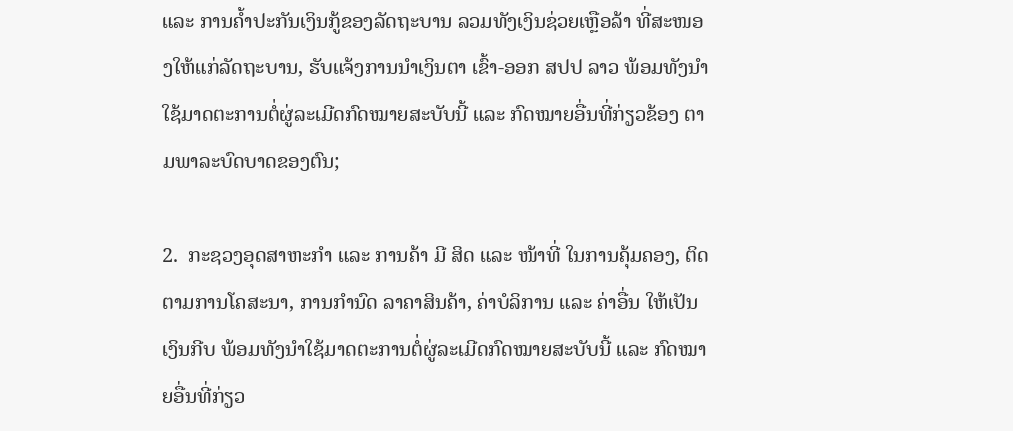ແລະ ການຄ້ຳປະກັນເງິນກູ້ຂອງລັດຖະບານ ລວມທັງເງິນຊ່ວຍເຫຼືອລ້າ ທີ່ສະໜອງໃຫ້ແກ່ລັດຖະບານ, ຮັບແຈ້ງການນຳເງິນຕາ ເຂົ້າ-ອອກ ສປປ ລາວ ພ້ອມທັງນຳໃຊ້ມາດຕະການຕໍ່ຜູ່ລະເມີດກົດໝາຍສະບັບນີ້ ແລະ ກົດໝາຍອື່ນທີ່ກ່ຽວຂ້ອງ ຕາມພາລະບົດບາດຂອງຕົນ;

2.  ກະຊວງອຸດສາຫະກຳ ແລະ ການຄ້າ ມີ ສິດ ແລະ ໜ້າທີ່ ໃນການຄຸ້ມຄອງ, ຕິດຕາມການໂຄສະນາ, ການກຳນົດ ລາຄາສິນຄ້າ, ຄ່າບໍລິການ ແລະ ຄ່າອື່ນ ໃຫ້ເປັນເງິນກີບ ພ້ອມທັງນຳໃຊ້ມາດຕະການຕໍ່ຜູ່ລະເມີດກົດໝາຍສະບັບນີ້ ແລະ ກົດໝາຍອື່ນທີ່ກ່ຽວ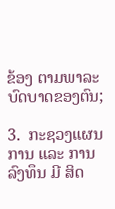ຂ້ອງ ຕາມພາລະບົດບາດຂອງຕົນ;

3.  ກະຊວງແຜນການ ແລະ ການລົງທຶນ ມີ ສິດ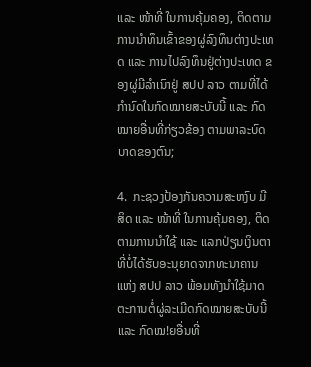ແລະ ໜ້າທີ່ ໃນການຄຸ້ມຄອງ, ຕິດຕາມການນຳທຶນເຂົ້າຂອງຜູ່ລົງທຶນຕ່າງປະເທດ ແລະ ການໄປລົງທຶນຢູ່ຕ່າງປະເທດ ຂອງຜູ່ມີລຳເນົາຢູ່ ສປປ ລາວ ຕາມທີ່ໄດ້ກຳນົດໃນກົດໝາຍສະບັບນີ້ ແລະ ກົດໝາຍອື່ນທີ່ກ່ຽວຂ້ອງ ຕາມພາລະບົດບາດຂອງຕົນ;

4.  ກະຊວງປ້ອງກັນຄວາມສະຫງົບ ມີສິດ ແລະ ໜ້າທີ່ ໃນການຄຸ້ມຄອງ, ຕິດຕາມການນຳໃຊ້ ແລະ ແລກປ່ຽນເງິນຕາ ທີ່ບໍ່ໄດ້ຮັບອະນຸຍາດຈາກທະນາຄານ ແຫ່ງ ສປປ ລາວ ພ້ອມທັງນຳໃຊ້ມາດຕະການຕໍ່ຜູ່ລະເມີດກົດໝາຍສະບັບນີ້ ແລະ ກົດໝ!ຍອື່ນທີ່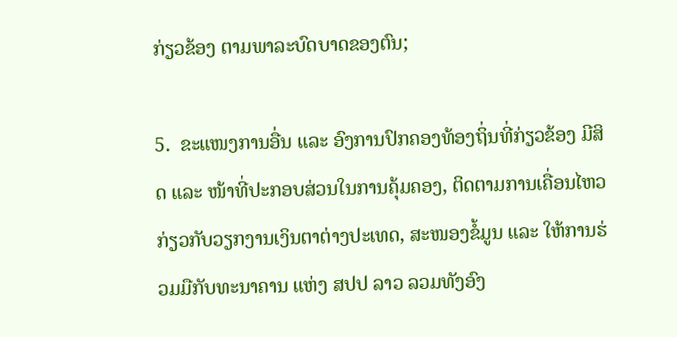ກ່ຽວຂ້ອງ ຕາມພາລະບົດບາດຂອງຕົນ;

5.  ຂະແໜງການອື່ນ ແລະ ອົງການປົກຄອງທ້ອງຖິ່ນທີ່ກ່ຽວຂ້ອງ ມີສິດ ແລະ ໜ້າທີ່ປະກອບສ່ວນໃນການຄຸ້ມຄອງ, ຕິດຕາມການເຄື່ອນໄຫວກ່ຽວກັບວຽກງານເງິນຕາຕ່າງປະເທດ, ສະໜອງຂໍ້ມູນ ແລະ ໃຫ້ການຮ່ວມມືກັບທະນາຄານ ແຫ່ງ ສປປ ລາວ ລວມທັງອົງ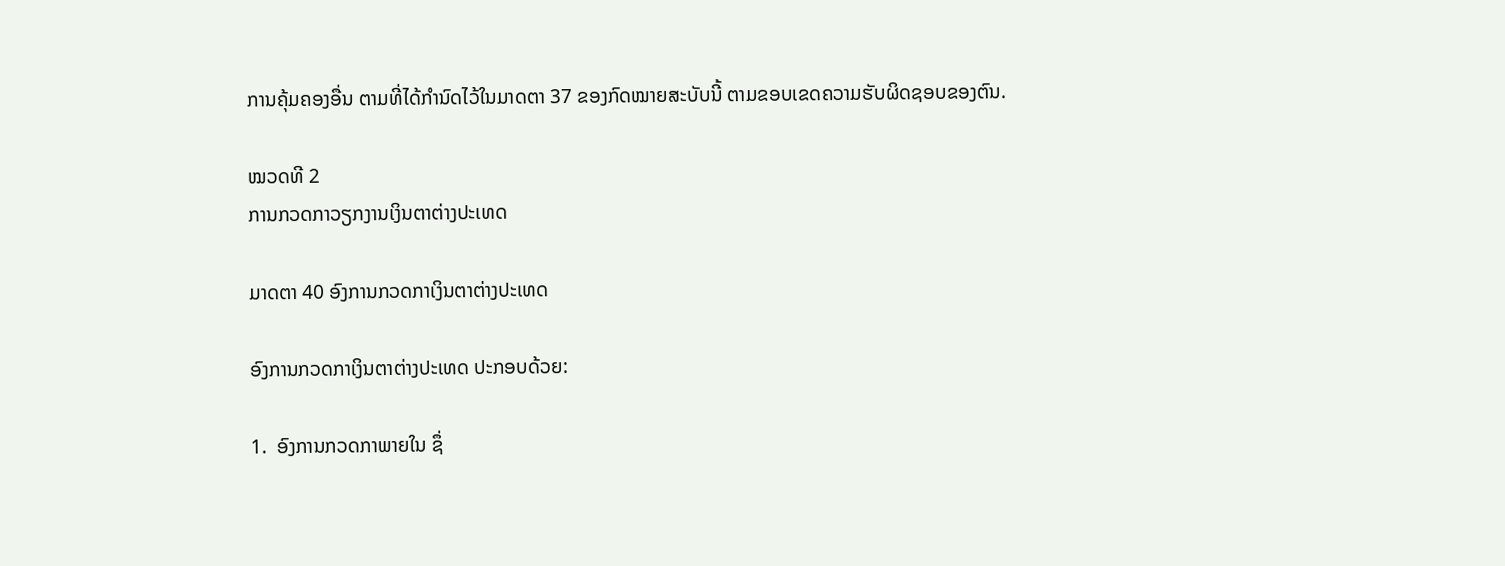ການຄຸ້ມຄອງອື່ນ ຕາມທີ່ໄດ້ກຳນົດໄວ້ໃນມາດຕາ 37 ຂອງກົດໝາຍສະບັບນີ້ ຕາມຂອບເຂດຄວາມຮັບຜິດຊອບຂອງຕົນ.

ໝວດທີ 2
ການກວດກາວຽກງານເງິນຕາຕ່າງປະເທດ

ມາດຕາ 40 ອົງການກວດກາເງິນຕາຕ່າງປະເທດ

ອົງການກວດກາເງິນຕາຕ່າງປະເທດ ປະກອບດ້ວຍ:

1.  ອົງການກວດກາພາຍໃນ ຊຶ່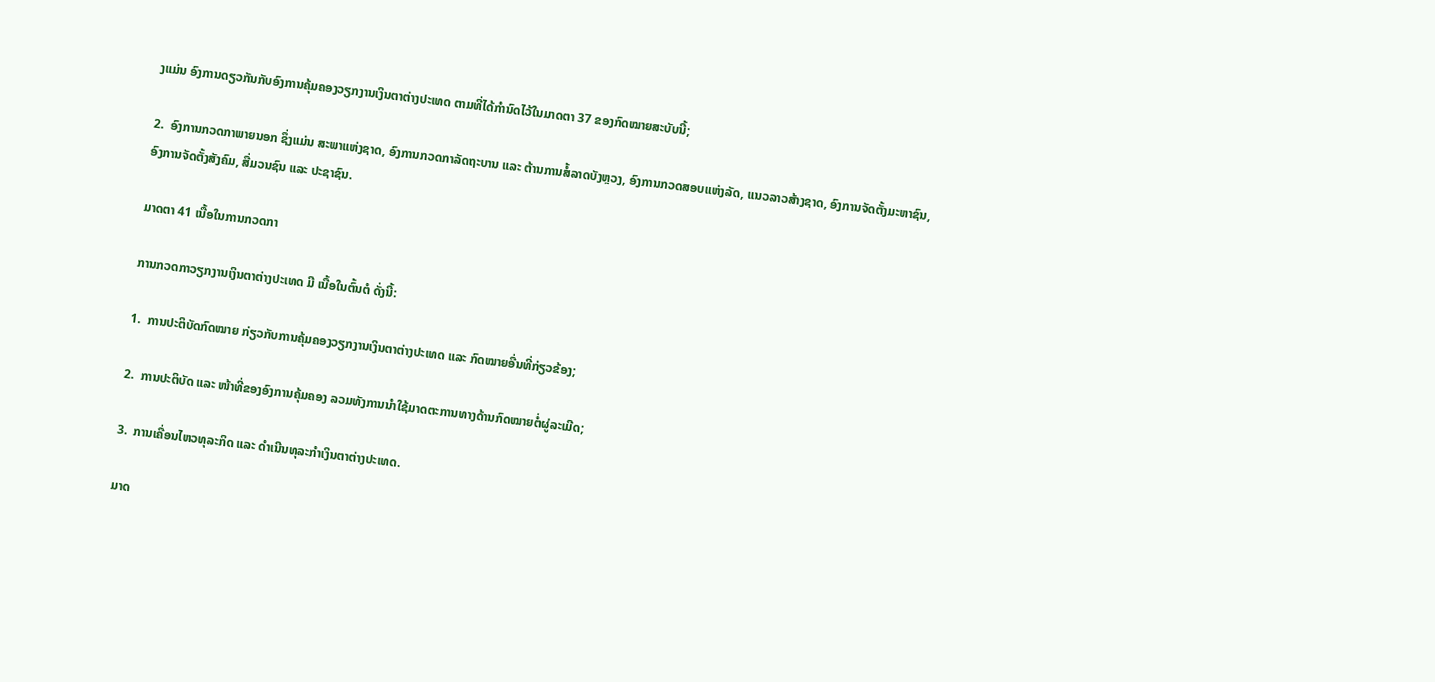ງແມ່ນ ອົງການດຽວກັນກັບອົງການຄຸ້ມຄອງວຽກງານເງິນຕາຕ່າງປະເທດ ຕາມທີ່ໄດ້ກຳນົດໄວ້ໃນມາດຕາ 37 ຂອງກົດໝາຍສະບັບນີ້;

2.  ອົງການກວດກາພາຍນອກ ຊຶ່ງແມ່ນ ສະພາແຫ່ງຊາດ, ອົງການກວດກາລັດຖະບານ ແລະ ຕ້ານການສໍ້ລາດບັງຫຼວງ, ອົງການກວດສອບແຫ່ງລັດ, ແນວລາວສ້າງຊາດ, ອົງການຈັດຕັ້ງມະຫາຊົນ, ອົງການຈັດຕັ້ງສັງຄົມ, ສື່ມວນຊົນ ແລະ ປະຊາຊົນ.

ມາດຕາ 41 ເນື້ອໃນການກວດກາ

ການກວດກາວຽກງານເງິນຕາຕ່າງປະເທດ ມີ ເນື້ອໃນຕົ້ນຕໍ ດັ່ງນີ້:

1.  ການປະຕິບັດກົດໝາຍ ກ່ຽວກັບການຄຸ້ມຄອງວຽກງານເງິນຕາຕ່າງປະເທດ ແລະ ກົດໝາຍອື່ນທີ່ກ່ຽວຂ້ອງ;

2.  ການປະຕິບັດ ແລະ ໜ້າທີ່ຂອງອົງການຄຸ້ມຄອງ ລວມທັງການນຳໃຊ້ມາດຕະການທາງດ້ານກົດໝາຍຕໍ່ຜູ່ລະເມີດ;

3.  ການເຄື່ອນໄຫວທຸລະກິດ ແລະ ດຳເນີນທຸລະກຳເງິນຕາຕ່າງປະເທດ.

ມາດ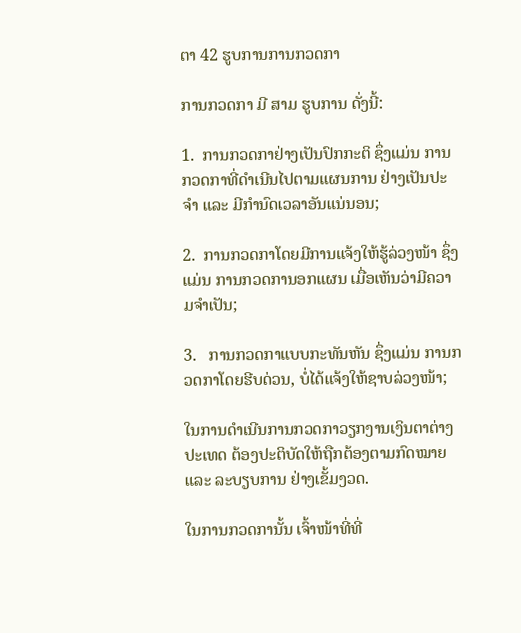ຕາ 42 ຮູບການການກວດກາ

ການກວດກາ ມີ ສາມ ຮູບການ ດັ່ງນີ້:

1.  ການກວດກາຢ່າງເປັນປົກກະຕິ ຊຶ່ງແມ່ນ ການກວດກາທີ່ດຳເນີນໄປຕາມແຜນການ ຢ່າງເປັນປະຈຳ ແລະ ມີກຳນົດເວລາອັນແນ່ນອນ;

2.  ການກວດກາໂດຍມີການແຈ້ງໃຫ້ຮູ້ລ່ວງໜ້າ ຊຶ່ງແມ່ນ ການກວດການອກແຜນ ເມື່ອເຫັນວ່າມີຄວາມຈຳເປັນ;

3.   ການກວດກາແບບກະທັນຫັນ ຊຶ່ງແມ່ນ ການກວດກາໂດຍຮີບດ່ວນ, ບໍ່ໄດ້ແຈ້ງໃຫ້ຊາບລ່ວງໜ້າ;

ໃນການດຳເນີນການກວດກາວຽກງານເງິນຕາຕ່າງປະເທດ ຕ້ອງປະຕິບັດໃຫ້ຖືກຕ້ອງຕາມກົດໝາຍ ແລະ ລະບຽບການ ຢ່າງເຂັ້ມງວດ.

ໃນການກວດການັ້ນ ເຈົ້າໜ້າທີ່ທີ່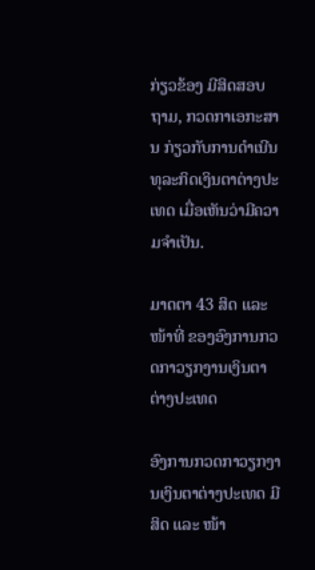ກ່ຽວຂ້ອງ ມີສິດສອບຖາມ, ກວດກາເອກະສານ ກ່ຽວກັບການດຳເນີນທຸລະກິດເງິນຕາຕ່າງປະເທດ ເມື່ອເຫັນວ່າມີຄວາມຈຳເປັນ.

ມາດຕາ 43 ສິດ ແລະ ໜ້າທີ່ ຂອງອົງການກວດກາວຽກງານເງິນຕາຕ່າງປະເທດ

ອົງການກວດກາວຽກງານເງິນຕາຕ່າງປະເທດ ມີ ສິດ ແລະ ໜ້າ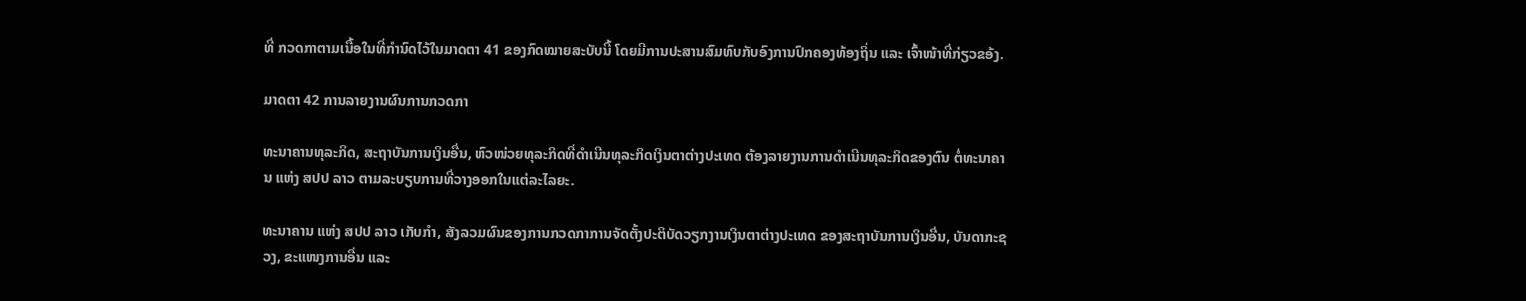ທີ່ ກວດກາຕາມເນື້ອໃນທີ່ກຳນົດໄວ້ໃນມາດຕາ 41 ຂອງກົດໝາຍສະບັບນີ້ ໂດຍມີການປະສານສົມທົບກັບອົງການປົກຄອງທ້ອງຖິ່ນ ແລະ ເຈົ້າໜ້າທີ່ກ່ຽວຂອ້ງ.

ມາດຕາ 42 ການລາຍງານຜົນການກວດກາ

ທະນາຄານທຸລະກິດ, ສະຖາບັນການເງິນອື່ນ, ຫົວໜ່ວຍທຸລະກິດທີ່ດຳເນີນທຸລະກິດເງິນຕາຕ່າງປະເທດ ຕ້ອງລາຍງານການດຳເນີນທຸລະກິດຂອງຕົນ ຕໍ່ທະນາຄານ ແຫ່ງ ສປປ ລາວ ຕາມລະບຽບການທີ່ວາງອອກໃນແຕ່ລະໄລຍະ.

ທະນາຄານ ແຫ່ງ ສປປ ລາວ ເກັບກຳ, ສັງລວມຜົນຂອງການກວດກາການຈັດຕັ້ງປະຕິບັດວຽກງານເງິນຕາຕ່າງປະເທດ ຂອງສະຖາບັນການເງິນອື່ນ, ບັນດາກະຊວງ, ຂະແໜງການອື່ນ ແລະ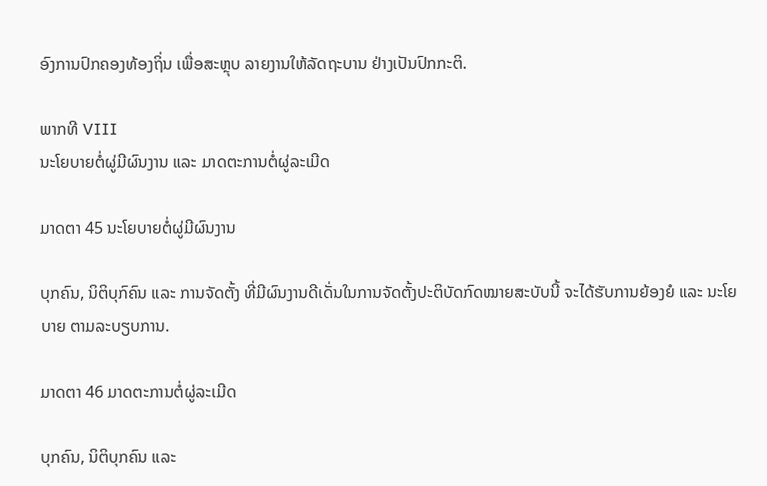ອົງການປົກຄອງທ້ອງຖິ່ນ ເພື່ອສະຫຼຸບ ລາຍງານໃຫ້ລັດຖະບານ ຢ່າງເປັນປົກກະຕິ.

ພາກທີ VIII
ນະໂຍບາຍຕໍ່ຜູ່ມີຜົນງານ ແລະ ມາດຕະການຕໍ່ຜູ່ລະເມີດ

ມາດຕາ 45 ນະໂຍບາຍຕໍ່ຜູ່ມີຜົນງານ

ບຸກຄົນ, ນິຕິບຸກົຄົນ ແລະ ການຈັດຕັ້ງ ທີ່ມີຜົນງານດີເດັ່ນໃນການຈັດຕັ້ງປະຕິບັດກົດໝາຍສະບັບນີ້ ຈະໄດ້ຮັບການຍ້ອງຍໍ ແລະ ນະໂຍບາຍ ຕາມລະບຽບການ.

ມາດຕາ 46 ມາດຕະການຕໍ່ຜູ່ລະເມີດ

ບຸກຄົນ, ນິຕິບຸກຄົນ ແລະ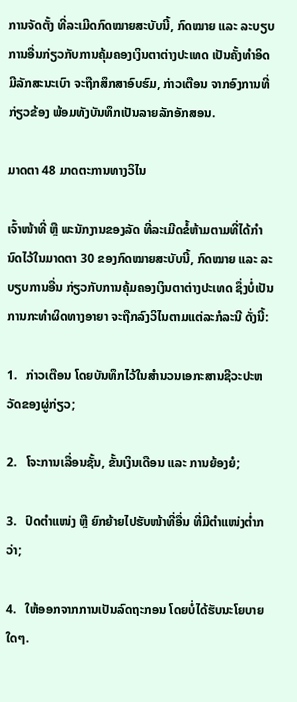ການຈັດຕັ້ງ ທີ່ລະເມີດກົດໝາຍສະບັບນີ້, ກົດໝາຍ ແລະ ລະບຽບການອື່ນກ່ຽວກັບການຄຸ້ມຄອງເງິນຕາຕ່າງປະເທດ ເປັນຄັ້ງທຳອິດ ມີລັກສະນະເບົາ ຈະຖືກສຶກສາອົບຮົມ, ກ່າວເຕືອນ ຈາກອົງການທີ່ກ່ຽວຂ້ອງ ພ້ອມທັງບັນທຶກເປັນລາຍລັກອັກສອນ.

ມາດຕາ 48 ມາດຕະການທາງວິໄນ

ເຈົ້າໜ້າທີ່ ຫຼື ພະນັກງານຂອງລັດ ທີ່ລະເມີດຂໍ້ຫ້າມຕາມທີ່ໄດ້ກຳນົດໄວ້ໃນມາດຕາ 30 ຂອງກົດໝາຍສະບັບນີ້, ກົດໝາຍ ແລະ ລະບຽບການອື່ນ ກ່ຽວກັບການຄຸ້ມຄອງເງິນຕາຕ່າງປະເທດ ຊຶ່ງບໍ່ເປັນການກະທຳຜິດທາງອາຍາ ຈະຖືກລົງວິໄນຕາມແຕ່ລະກໍລະນີ ດັ່ງນີ້:

1.   ກ່າວເຕືອນ ໂດຍບັນທຶກໄວ້ໃນສຳນວນເອກະສານຊີວະປະຫວັດຂອງຜູ່ກ່ຽວ;

2.   ໂຈະການເລື່ອນຊັ້ນ, ຂັ້ນເງິນເດືອນ ແລະ ການຍ້ອງຍໍ;

3.   ປົດຕຳແໜ່ງ ຫຼື ຍົກຍ້າຍໄປຮັບໜ້າທີ່ອື່ນ ທີ່ມີຕຳແໜ່ງຕ່ຳກວ່າ;

4.   ໃຫ້ອອກຈາກການເປັນລົດຖະກອນ ໂດຍບໍ່ໄດ້ຮັບນະໂຍບາຍໃດໆ.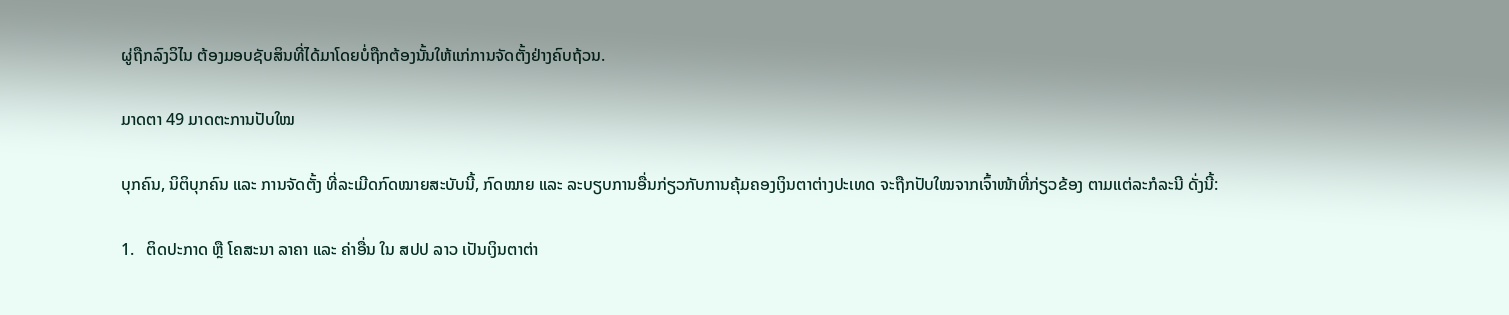ຜູ່ຖືກລົງວິໄນ ຕ້ອງມອບຊັບສິນທີ່ໄດ້ມາໂດຍບໍ່ຖືກຕ້ອງນັ້ນໃຫ້ແກ່ການຈັດຕັ້ງຢ່າງຄົບຖ້ວນ.

ມາດຕາ 49 ມາດຕະການປັບໃໝ

ບຸກຄົນ, ນິຕິບຸກຄົນ ແລະ ການຈັດຕັ້ງ ທີ່ລະເມີດກົດໝາຍສະບັບນີ້, ກົດໝາຍ ແລະ ລະບຽບການອື່ນກ່ຽວກັບການຄຸ້ມຄອງເງິນຕາຕ່າງປະເທດ ຈະຖືກປັບໃໝຈາກເຈົ້າໜ້າທີ່ກ່ຽວຂ້ອງ ຕາມແຕ່ລະກໍລະນີ ດັ່ງນີ້:

1.   ຕິດປະກາດ ຫຼື ໂຄສະນາ ລາຄາ ແລະ ຄ່າອື່ນ ໃນ ສປປ ລາວ ເປັນເງິນຕາຕ່າ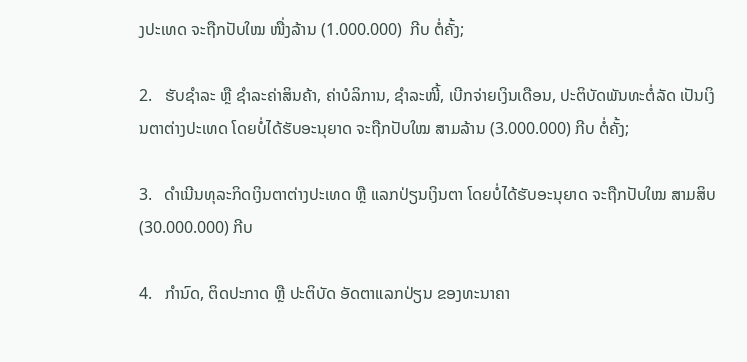ງປະເທດ ຈະຖືກປັບໃໝ ໜື່ງລ້ານ (1.000.000)  ກີບ ຕໍ່ຄັ້ງ;

2.   ຮັບຊຳລະ ຫຼື ຊຳລະຄ່າສິນຄ້າ, ຄ່າບໍລິການ, ຊຳລະໜີ້, ເບີກຈ່າຍເງິນເດືອນ, ປະຕິບັດພັນທະຕໍ່ລັດ ເປັນເງິນຕາຕ່າງປະເທດ ໂດຍບໍ່ໄດ້ຮັບອະນຸຍາດ ຈະຖືກປັບໃໝ ສາມລ້ານ (3.000.000) ກີບ ຕໍ່ຄັ້ງ;

3.   ດຳເນີນທຸລະກິດເງິນຕາຕ່າງປະເທດ ຫຼື ແລກປ່ຽນເງິນຕາ ໂດຍບໍ່ໄດ້ຮັບອະນຸຍາດ ຈະຖືກປັບໃໝ ສາມສິບ (30.000.000) ກີບ

4.   ກຳນົດ, ຕິດປະກາດ ຫຼື ປະຕິບັດ ອັດຕາແລກປ່ຽນ ຂອງທະນາຄາ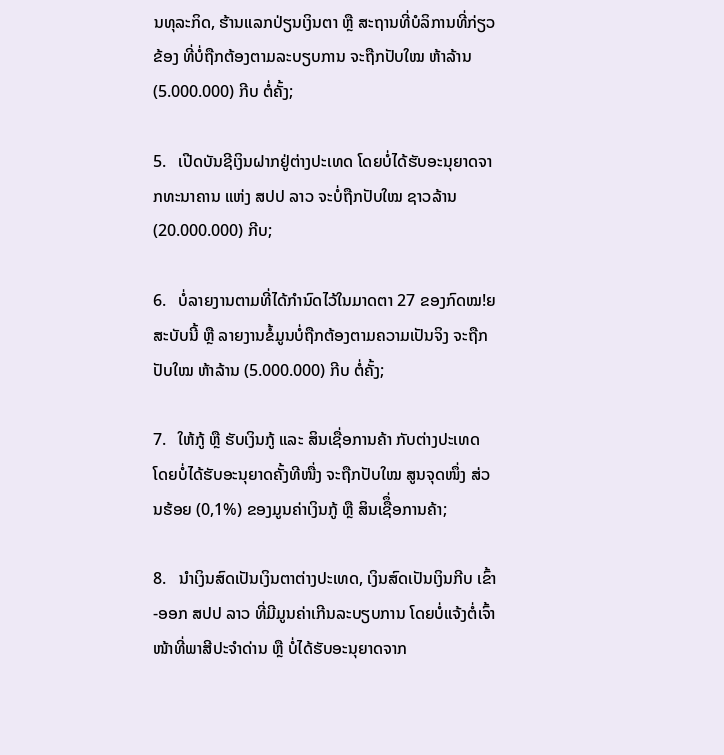ນທຸລະກິດ, ຮ້ານແລກປ່ຽນເງິນຕາ ຫຼື ສະຖານທີ່ບໍລິການທີ່ກ່ຽວຂ້ອງ ທີ່ບໍ່ຖືກຕ້ອງຕາມລະບຽບການ ຈະຖືກປັບໃໝ ຫ້າລ້ານ (5.000.000) ກີບ ຕໍ່ຄັ້ງ;

5.   ເປີດບັນຊີເງິນຝາກຢູ່ຕ່າງປະເທດ ໂດຍບໍ່ໄດ້ຮັບອະນຸຍາດຈາກທະນາຄານ ແຫ່ງ ສປປ ລາວ ຈະບໍ່ຖືກປັບໃໝ ຊາວລ້ານ (20.000.000) ກີບ;

6.   ບໍ່ລາຍງານຕາມທີ່ໄດ້ກຳນົດໄວ້ໃນມາດຕາ 27 ຂອງກົດໝ!ຍສະບັບນີ້ ຫຼື ລາຍງານຂໍ້ມູນບໍ່ຖືກຕ້ອງຕາມຄວາມເປັນຈິງ ຈະຖືກປັບໃໝ ຫ້າລ້ານ (5.000.000) ກີບ ຕໍ່ຄັ້ງ;

7.   ໃຫ້ກູ້ ຫຼື ຮັບເງິນກູ້ ແລະ ສິນເຊື່ອການຄ້າ ກັບຕ່າງປະເທດ ໂດຍບໍ່ໄດ້ຮັບອະນຸຍາດຄັ້ງທີໜື່ງ ຈະຖືກປັບໃໝ ສູນຈຸດໜຶ່ງ ສ່ວນຮ້ອຍ (0,1%) ຂອງມູນຄ່າເງິນກູ້ ຫຼື ສິນເຊືຶ່ອການຄ້າ;

8.   ນຳເງິນສົດເປັນເງິນຕາຕ່າງປະເທດ, ເງິນສົດເປັນເງິນກີບ ເຂົ້າ-ອອກ ສປປ ລາວ ທີ່ມີມູນຄ່າເກີນລະບຽບການ ໂດຍບໍ່ແຈ້ງຕໍ່ເຈົ້າໜ້າທີ່ພາສີປະຈຳດ່ານ ຫຼື ບໍ່ໄດ້ຮັບອະນຸຍາດຈາກ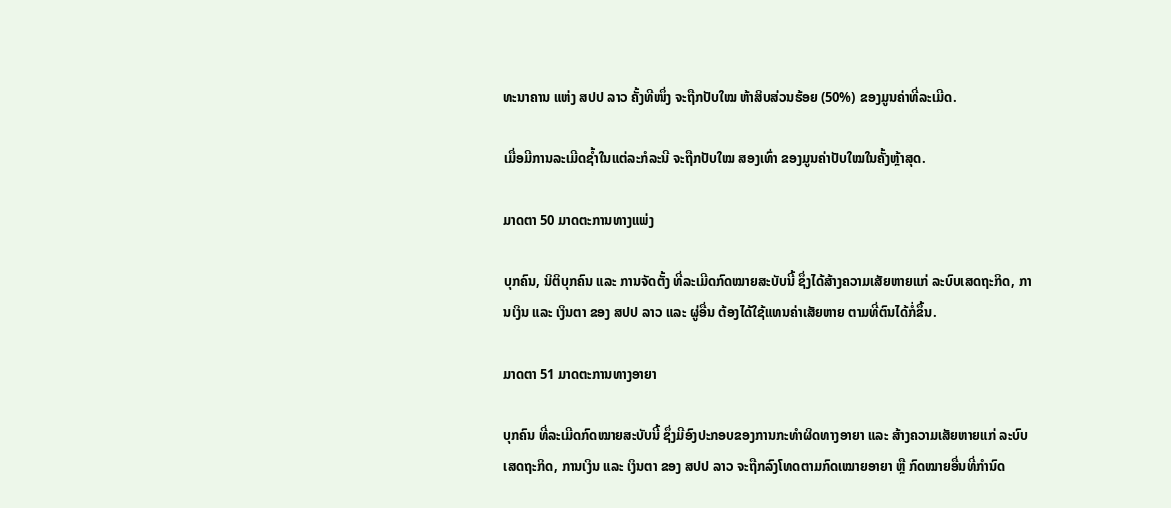ທະນາຄານ ແຫ່ງ ສປປ ລາວ ຄັ້ງທີໜຶ່ງ ຈະຖືກປັບໃໝ ຫ້າສິບສ່ວນຮ້ອຍ (50%) ຂອງມູນຄ່າທີ່ລະເມີດ.

ເມື່ອມີການລະເມີດຊ້ຳໃນແຕ່ລະກໍລະນີ ຈະຖືກປັບໃໝ ສອງເທົ່າ ຂອງມູນຄ່າປັບໃໝໃນຄັ້ງຫຼ້າສຸດ.

ມາດຕາ 50 ມາດຕະການທາງແພ່ງ

ບຸກຄົນ, ນິຕິບຸກຄົນ ແລະ ການຈັດຕັ້ງ ທີ່ລະເມີດກົດໝາຍສະບັບນີ້ ຊຶ່ງໄດ້ສ້າງຄວາມເສັຍຫາຍແກ່ ລະບົບເສດຖະກິດ, ການເງິນ ແລະ ເງິນຕາ ຂອງ ສປປ ລາວ ແລະ ຜູ່ອື່ນ ຕ້ອງໄດ້ໃຊ້ແທນຄ່າເສັຍຫາຍ ຕາມທີ່ຕົນໄດ້ກໍ່ຂຶ້ນ.

ມາດຕາ 51 ມາດຕະການທາງອາຍາ

ບຸກຄົນ ທີ່ລະເມີດກົດໝາຍສະບັບນີ້ ຊຶ່ງມີອົງປະກອບຂອງການກະທຳຜິດທາງອາຍາ ແລະ ສ້າງຄວາມເສັຍຫາຍແກ່ ລະບົບເສດຖະກິດ, ການເງິນ ແລະ ເງິນຕາ ຂອງ ສປປ ລາວ ຈະຖືກລົງໂທດຕາມກົດເໝາຍອາຍາ ຫຼື ກົດໝາຍອື່ນທີ່ກຳນົດ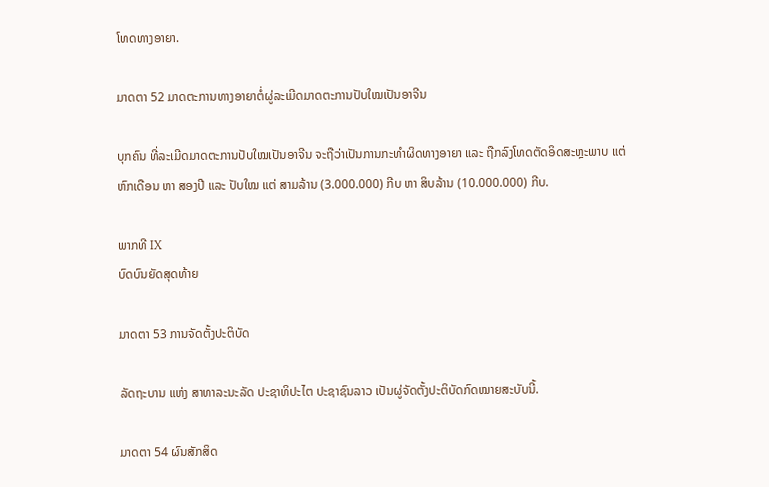ໂທດທາງອາຍາ.

ມາດຕາ 52 ມາດຕະການທາງອາຍາຕໍ່ຜູ່ລະເມີດມາດຕະການປັບໃໝເປັນອາຈີນ

ບຸກຄົນ ທີ່ລະເມີດມາດຕະການປັບໃໝເປັນອາຈີນ ຈະຖືວ່າເປັນການກະທຳຜິດທາງອາຍາ ແລະ ຖືກລົງໂທດຕັດອິດສະຫຼະພາບ ແຕ່ ຫົກເດືອນ ຫາ ສອງປີ ແລະ ປັບໃໝ ແຕ່ ສາມລ້ານ (3.000.000) ກີບ ຫາ ສິບລ້ານ (10.000.000) ກີບ.

ພາກທີ IX
ບົດບົນຍັດສຸດທ້າຍ

ມາດຕາ 53 ການຈັດຕັ້ງປະຕິບັດ

ລັດຖະບານ ແຫ່ງ ສາທາລະນະລັດ ປະຊາທິປະໄຕ ປະຊາຊົນລາວ ເປັນຜູ່ຈັດຕັ້ງປະຕິບັດກົດໝາຍສະບັບນີ້.

ມາດຕາ 54 ຜົນສັກສິດ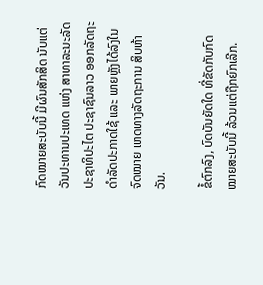ກົດໝາຍສະບັບນີ້ ມີຜົນສັກສິດ ນັບແຕ່ວັນປະທານປະເທດ ແຫ່ງ ສາທາລະນະລັດ ປະຊາທິປະໄຕ ປະຊາຊົນລາວ ອອກລັດຖະດຳລັດປະກາດໃຊ້ ແລະ ພາຍຫຼັງໄດ້ລົງໃນຈົດໝາຍ ເຫດທາງລັດຖະການ ສິບຫ້າວັນ.

ຂໍ້ຕົກລົງ, ບົດບັນຍັດໃດ ທີ່ຂັດກັບກົດໝາຍສະບັບນີ້ ລ້ວນແຕ່ຖືກຍົກເລີກ.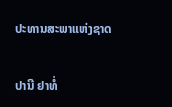ປະທານສະພາແຫ່ງຊາດ

ປານີ ຢາທໍ່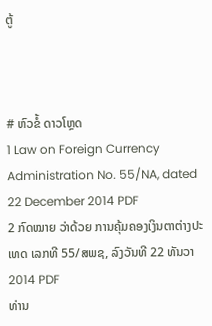ຕູ້



# ຫົວຂໍ້ ດາວໂຫຼດ
1 Law on Foreign Currency Administration No. 55/NA, dated 22 December 2014 PDF
2 ກົດໝາຍ ວ່າດ້ວຍ ການຄຸ້ມຄອງເງິນຕາຕ່າງປະເທດ ເລກທີ 55/ສພຊ, ລົງວັນທີ 22 ທັນວາ 2014 PDF
ທ່ານ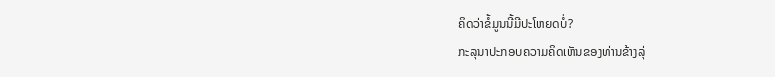ຄິດວ່າຂໍ້ມູນນີ້ມີປະໂຫຍດບໍ່?
ກະລຸນາປະກອບຄວາມຄິດເຫັນຂອງທ່ານຂ້າງລຸ່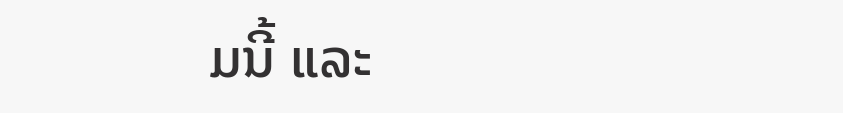ມນີ້ ແລະ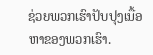ຊ່ວຍພວກເຮົາປັບປຸງເນື້ອຫາຂອງພວກເຮົາ.